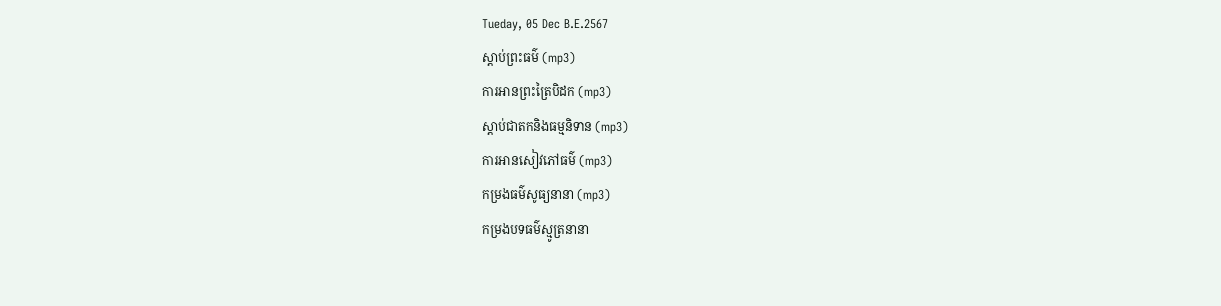Tueday, 05 Dec B.E.2567
ស្តាប់ព្រះធម៌ (mp3)
ការអានព្រះត្រៃបិដក (mp3)
ស្តាប់ជាតកនិងធម្មនិទាន (mp3)
ការអានសៀវភៅធម៌ (mp3)
កម្រងធម៌សូធ្យនានា (mp3)
កម្រងបទធម៌ស្មូត្រនានា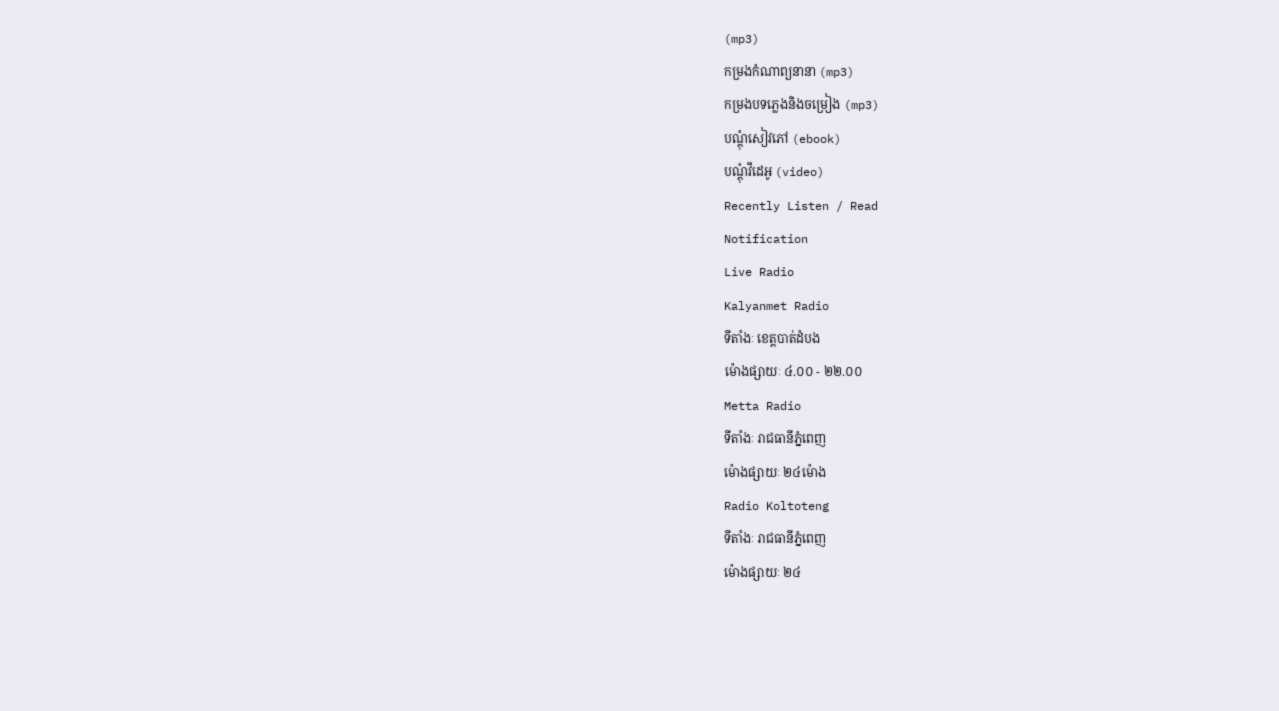(mp3)
កម្រងកំណាព្យនានា (mp3)
កម្រងបទភ្លេងនិងចម្រៀង (mp3)
បណ្តុំសៀវភៅ (ebook)
បណ្តុំវីដេអូ (video)
Recently Listen / Read
Notification
Live Radio
Kalyanmet Radio
ទីតាំងៈ ខេត្តបាត់ដំបង
ម៉ោងផ្សាយៈ ៤.០០ - ២២.០០
Metta Radio
ទីតាំងៈ រាជធានីភ្នំពេញ
ម៉ោងផ្សាយៈ ២៤ម៉ោង
Radio Koltoteng
ទីតាំងៈ រាជធានីភ្នំពេញ
ម៉ោងផ្សាយៈ ២៤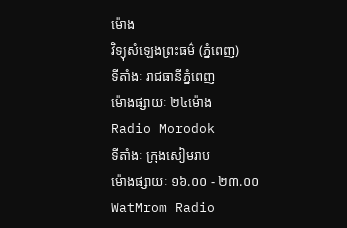ម៉ោង
វិទ្យុសំឡេងព្រះធម៌ (ភ្នំពេញ)
ទីតាំងៈ រាជធានីភ្នំពេញ
ម៉ោងផ្សាយៈ ២៤ម៉ោង
Radio Morodok
ទីតាំងៈ ក្រុងសៀមរាប
ម៉ោងផ្សាយៈ ១៦.០០ - ២៣.០០
WatMrom Radio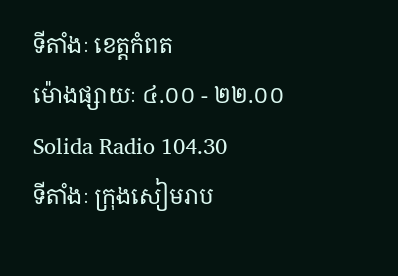ទីតាំងៈ ខេត្តកំពត
ម៉ោងផ្សាយៈ ៤.០០ - ២២.០០
Solida Radio 104.30
ទីតាំងៈ ក្រុងសៀមរាប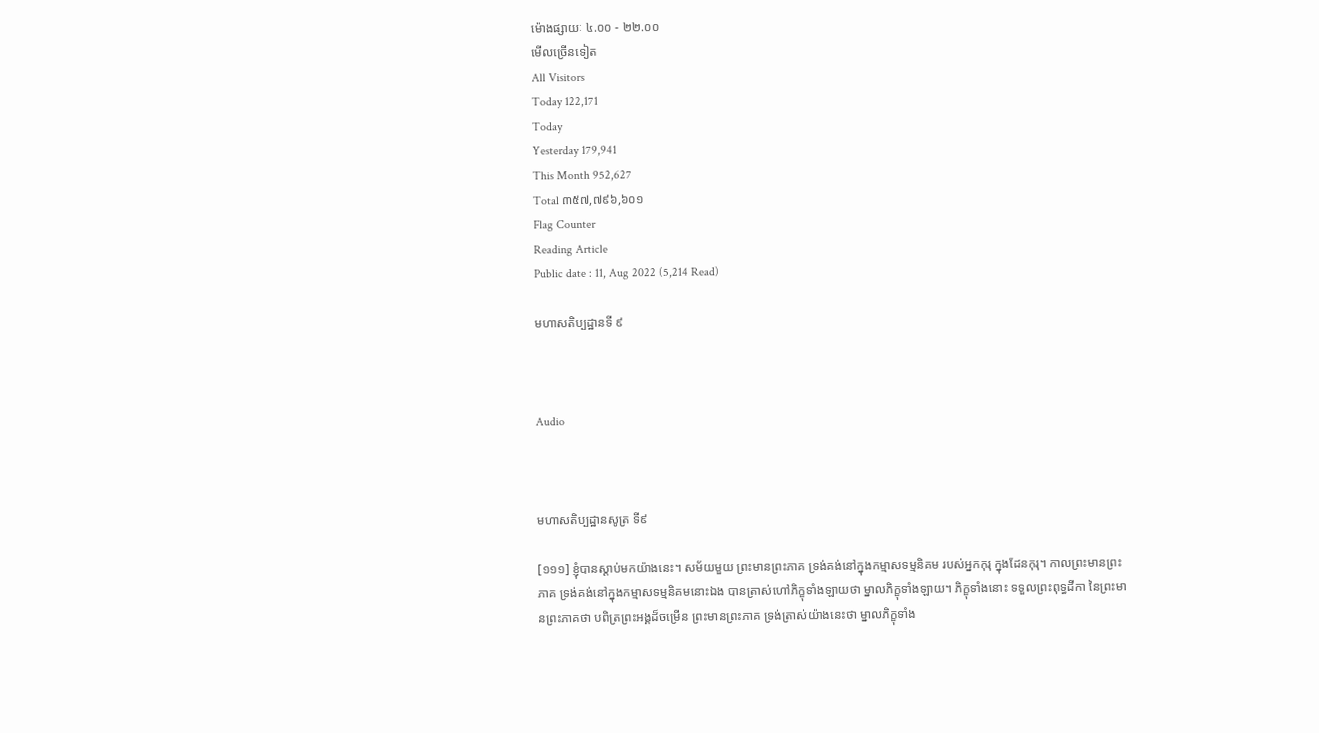ម៉ោងផ្សាយៈ ៤.០០ - ២២.០០
មើលច្រើនទៀត
All Visitors
Today 122,171
Today
Yesterday 179,941
This Month 952,627
Total ៣៥៧,៧៩៦,៦០១
Flag Counter
Reading Article
Public date : 11, Aug 2022 (5,214 Read)

មហាសតិប្បដ្ឋានទី ៩



Audio



មហាសតិប្បដ្ឋានសូត្រ ទី៩

[១១១] ខ្ញុំបានស្តាប់មកយ៉ាងនេះ។ សម័យមួយ ព្រះមានព្រះភាគ ទ្រង់គង់នៅក្នុងកម្មាសទម្មនិគម របស់អ្នកកុរុ ក្នុងដែនកុរុ។ កាលព្រះមានព្រះភាគ ទ្រង់គង់នៅក្នុងកម្មាសទម្មនិគមនោះឯង បានត្រាស់ហៅភិក្ខុទាំងឡាយថា ម្នាលភិក្ខុទាំងឡាយ។ ភិក្ខុទាំងនោះ ទទួលព្រះពុទ្ធដីកា នៃព្រះមានព្រះភាគថា បពិត្រព្រះអង្គដ៏ចម្រើន ព្រះមានព្រះភាគ ទ្រង់ត្រាស់យ៉ាងនេះថា ម្នាលភិក្ខុទាំង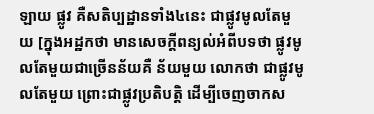ឡាយ ផ្លូវ គឺសតិប្បដ្ឋានទាំង៤នេះ ជាផ្លូវមូលតែមួយ [ក្នុងអដ្ឋកថា មានសេចក្តីពន្យល់អំពីបទថា ផ្លូវមូលតែមួយជាច្រើនន័យគឺ ន័យមួយ លោកថា ជាផ្លូវមូលតែមួយ ព្រោះជាផ្លូវប្រតិបត្តិ ដើម្បីចេញចាកស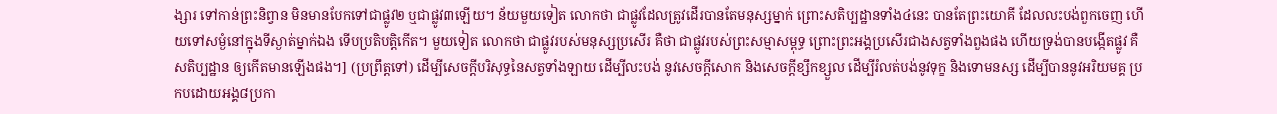ង្សារ ទៅកាន់ព្រះនិព្វាន មិនមានបែកទៅជាផ្លូវ២ ឬជាផ្លូវ៣ឡើយ។ ន័យមួយទៀត លោកថា ជាផ្លូវដែលត្រូវដើរបានតែមនុស្សម្នាក់ ព្រោះសតិប្បដ្ឋានទាំង៤នេះ បានតែព្រះយោគី ដែលលះបង់ពួកចេញ ហើយទៅសម្ងំនៅក្នុងទីស្ងាត់ម្នាក់ឯង ទើបប្រតិបត្តិកើត។ មួយទៀត លោកថា ជាផ្លូវរបស់មនុស្សប្រសើរ គឺថា ជាផ្លូវរបស់ព្រះសម្មាសម្ពុទ្ធ ព្រោះព្រះអង្គប្រសើរជាងសត្វទាំងពួងផង ហើយទ្រង់បានបង្កើតផ្លូវ គឺសតិប្បដ្ឋាន ឲ្យកើតមានឡើងផង។] (ប្រព្រឹត្តទៅ) ដើម្បីសេចក្តីបរិសុទ្ធនៃសត្វទាំងឡាយ ដើម្បីលះបង់ នូវសេចក្តីសោក និងសេចក្តីខ្សឹកខ្សួល ដើម្បីរំលត់បង់នូវទុក្ខ និងទោមនស្ស ដើម្បីបាននូវអរិយមគ្គ ប្រកបដោយអង្គ៨ប្រកា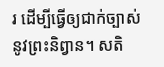រ ដើម្បីធ្វើឲ្យជាក់ច្បាស់នូវព្រះនិព្វាន។ សតិ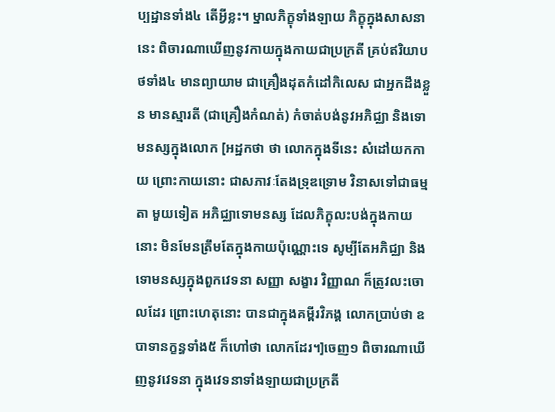ប្បដ្ឋានទាំង៤ តើអ្វីខ្លះ។ ម្នាលភិក្ខុទាំងឡាយ ភិក្ខុក្នុងសាសនានេះ ពិចារណាឃើញនូវកាយក្នុងកាយជាប្រក្រតី គ្រប់ឥរិយាបថទាំង៤ មានព្យាយាម ជាគ្រឿងដុតកំដៅកិលេស ជាអ្នកដឹងខ្លួន មានស្មារតី (ជាគ្រឿងកំណត់) កំចាត់បង់នូវអភិជ្ឈា និងទោមនស្សក្នុងលោក [អដ្ឋកថា ថា លោកក្នុងទីនេះ សំដៅយកកាយ ព្រោះកាយនោះ ជាសភាវៈតែងទ្រុឌទ្រោម វិនាសទៅជាធម្មតា មួយទៀត អភិជ្ឈាទោមនស្ស ដែលភិក្ខុលះបង់ក្នុងកាយនោះ មិនមែនត្រឹមតែក្នុងកាយប៉ុណ្ណោះទេ សូម្បីតែអភិជ្ឈា និងទោមនស្សក្នុងពួកវេទនា សញ្ញា សង្ខារ វិញ្ញាណ ក៏ត្រូវលះចោលដែរ ព្រោះហេតុនោះ បានជាក្នុងគម្ពីរវិភង្គ លោកប្រាប់ថា ឧបាទានក្ខន្ធទាំង៥ ក៏ហៅថា លោកដែរ។]ចេញ១ ពិចារណាឃើញនូវវេទនា ក្នុងវេទនាទាំងឡាយជាប្រក្រតី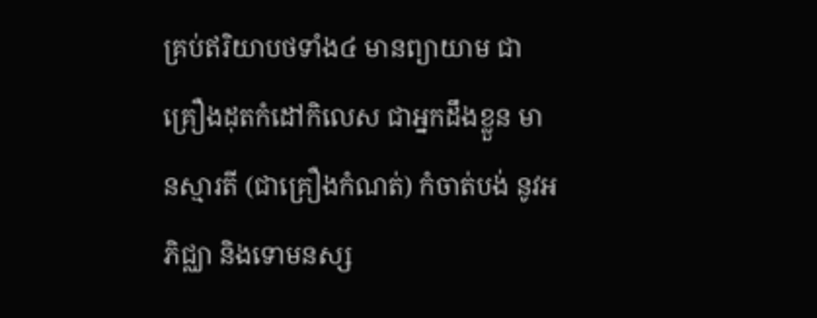គ្រប់ឥរិយាបថទាំង៤ មានព្យាយាម ជាគ្រឿងដុតកំដៅកិលេស ជាអ្នកដឹងខ្លួន មានស្មារតី (ជាគ្រឿងកំណត់) កំចាត់បង់ នូវអភិជ្ឈា និងទោមនស្ស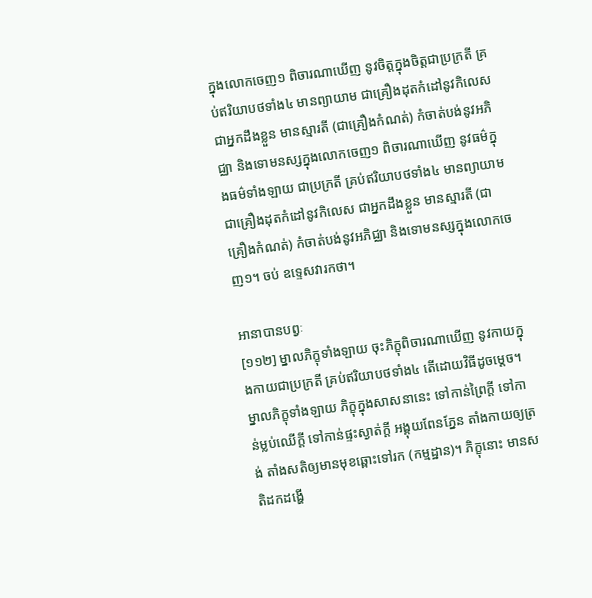ក្នុងលោកចេញ១ ពិចារណាឃើញ នូវចិត្តក្នុងចិត្តជាប្រក្រតី គ្រប់ឥរិយាបថទាំង៤ មានព្យាយាម ជាគ្រឿងដុតកំដៅនូវកិលេស ជាអ្នកដឹងខ្លួន មានស្មារតី (ជាគ្រឿងកំណត់) កំចាត់បង់នូវអភិជ្ឈា និងទោមនស្សក្នុងលោកចេញ១ ពិចារណាឃើញ នូវធម៌ក្នុងធម៌ទាំងឡាយ ជាប្រក្រតី គ្រប់ឥរិយាបថទាំង៤ មានព្យាយាម ជាគ្រឿងដុតកំដៅនូវកិលេស ជាអ្នកដឹងខ្លួន មានស្មារតី (ជាគ្រឿងកំណត់) កំចាត់បង់នូវអភិជ្ឈា និងទោមនស្សក្នុងលោកចេញ១។ ចប់ ឧទ្ទេសវារកថា។

អានាបានបព្វៈ
[១១២] ម្នាលភិក្ខុទាំងឡាយ ចុះភិក្ខុពិចារណាឃើញ នូវកាយក្នុងកាយជាប្រក្រតី គ្រប់ឥរិយាបថទាំង៤ តើដោយវិធីដូចម្តេច។ ម្នាលភិក្ខុទាំងឡាយ ភិក្ខុក្នុងសាសនានេះ ទៅកាន់ព្រៃក្តី ទៅកាន់ម្លប់ឈើក្តី ទៅកាន់ផ្ទះស្ងាត់ក្តី អង្គុយពែនភ្នែន តាំងកាយឲ្យត្រង់ តាំងសតិឲ្យមានមុខឆ្ពោះទៅរក (កម្មដ្ឋាន)។ ភិក្ខុនោះ មានសតិដកដង្ហើ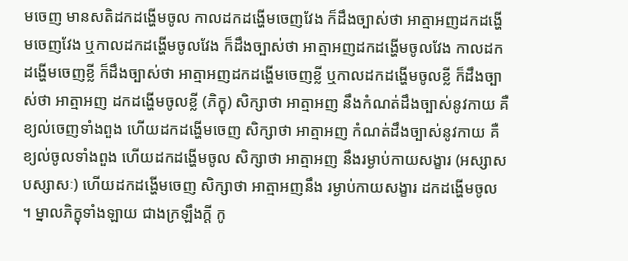មចេញ មានសតិដកដង្ហើមចូល កាលដកដង្ហើមចេញវែង ក៏ដឹងច្បាស់ថា អាត្មាអញដកដង្ហើមចេញវែង ឬកាលដកដង្ហើមចូលវែង ក៏ដឹងច្បាស់ថា អាត្មាអញដកដង្ហើមចូលវែង កាលដកដង្ហើមចេញខ្លី ក៏ដឹងច្បាស់ថា អាត្មាអញដកដង្ហើមចេញខ្លី ឬកាលដកដង្ហើមចូលខ្លី ក៏ដឹងច្បាស់ថា អាត្មាអញ ដកដង្ហើមចូលខ្លី (ភិក្ខុ) សិក្សាថា អាត្មាអញ នឹងកំណត់ដឹងច្បាស់នូវកាយ គឺខ្យល់ចេញទាំងពួង ហើយដកដង្ហើមចេញ សិក្សាថា អាត្មាអញ កំណត់ដឹងច្បាស់នូវកាយ គឺខ្យល់ចូលទាំងពួង ហើយដកដង្ហើមចូល សិក្សាថា អាត្មាអញ នឹងរម្ងាប់កាយសង្ខារ (អស្សាសបស្សាសៈ) ហើយដកដង្ហើមចេញ សិក្សាថា អាត្មាអញនឹង រម្ងាប់កាយសង្ខារ ដកដង្ហើមចូល ។ ម្នាលភិក្ខុទាំងឡាយ ជាងក្រឡឹងក្តី កូ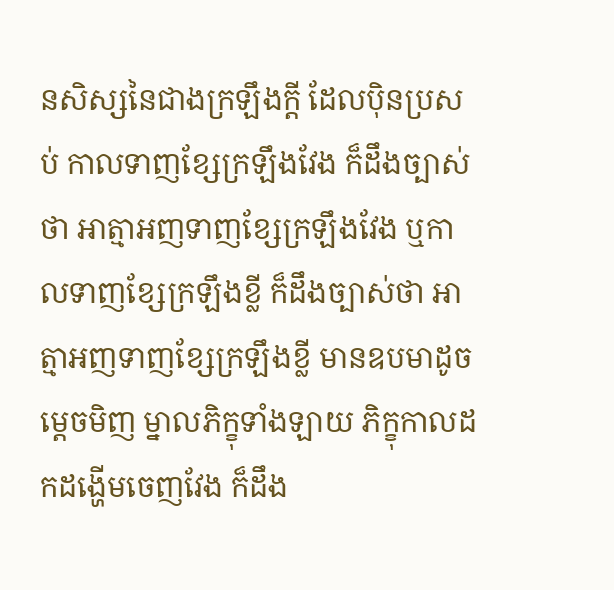នសិស្សនៃជាងក្រឡឹងក្តី ដែលប៉ិនប្រសប់ កាលទាញខ្សែក្រឡឹងវែង ក៏ដឹងច្បាស់ថា អាត្មាអញទាញខ្សែក្រឡឹងវែង ឬកាលទាញខ្សែក្រឡឹងខ្លី ក៏ដឹងច្បាស់ថា អាត្មាអញទាញខ្សែក្រឡឹងខ្លី មានឧបមាដូចម្តេចមិញ ម្នាលភិក្ខុទាំងឡាយ ភិក្ខុកាលដកដង្ហើមចេញវែង ក៏ដឹង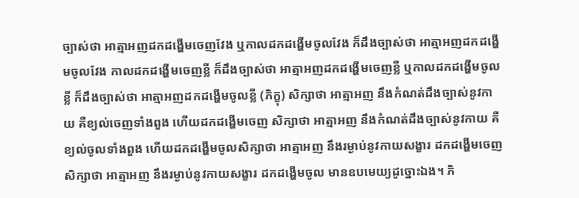ច្បាស់ថា អាត្មាអញដកដង្ហើមចេញវែង ឬកាលដកដង្ហើមចូលវែង ក៏ដឹងច្បាស់ថា អាត្មាអញដកដង្ហើមចូលវែង កាលដកដង្ហើមចេញខ្លី ក៏ដឹងច្បាស់ថា អាត្មាអញដកដង្ហើមចេញខ្លី ឬកាលដកដង្ហើមចូលខ្លី ក៏ដឹងច្បាស់ថា អាត្មាអញដកដង្ហើមចូលខ្លី (ភិក្ខុ) សិក្សាថា អាត្មាអញ នឹងកំណត់ដឹងច្បាស់នូវកាយ គឺខ្យល់ចេញទាំងពួង ហើយដកដង្ហើមចេញ សិក្សាថា អាត្មាអញ នឹងកំណត់ដឹងច្បាស់នូវកាយ គឺខ្យល់ចូលទាំងពួង ហើយដកដង្ហើមចូលសិក្សាថា អាត្មាអញ នឹងរម្ងាប់នូវកាយសង្ខារ ដកដង្ហើមចេញ សិក្សាថា អាត្មាអញ នឹងរម្ងាប់នូវកាយសង្ខារ ដកដង្ហើមចូល មានឧបមេយ្យដូច្នោះឯង។ ភិ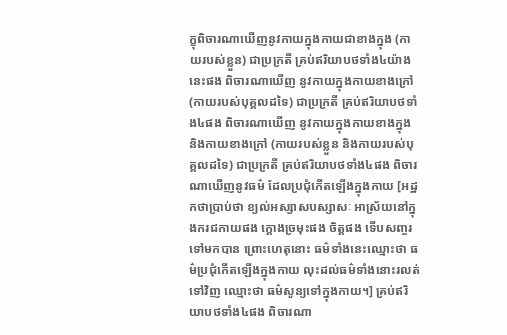ក្ខុពិចារណាឃើញនូវកាយក្នុងកាយជាខាងក្នុង (កាយរបស់ខ្លួន) ជាប្រក្រតី គ្រប់ឥរិយាបថទាំង៤យ៉ាងនេះផង ពិចារណាឃើញ នូវកាយក្នុងកាយខាងក្រៅ (កាយរបស់បុគ្គលដទៃ) ជាប្រក្រតី គ្រប់ឥរិយាបថទាំង៤ផង ពិចារណាឃើញ នូវកាយក្នុងកាយខាងក្នុង និងកាយខាងក្រៅ (កាយរបស់ខ្លួន និងកាយរបស់បុគ្គលដទៃ) ជាប្រក្រតី គ្រប់ឥរិយាបថទាំង៤ផង ពិចារណាឃើញនូវធម៌ ដែលប្រជុំកើតឡើងក្នុងកាយ [អដ្ឋកថាប្រាប់ថា ខ្យល់អស្សាសបស្សាសៈ អាស្រ័យនៅក្នុងករជកាយផង ក្តោងច្រមុះផង ចិត្តផង ទើបសញ្ចរទៅមកបាន ព្រោះហេតុនោះ ធម៌ទាំងនេះឈ្មោះថា ធម៌ប្រជុំកើតឡើងក្នុងកាយ លុះដល់ធម៌ទាំងនោះរលត់ទៅវិញ ឈ្មោះថា ធម៌សូន្យទៅក្នុងកាយ។] គ្រប់ឥរិយាបថទាំង៤ផង ពិចារណា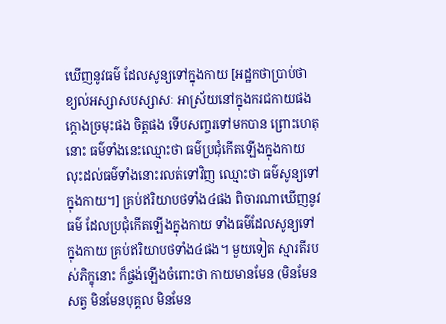ឃើញនូវធម៌ ដែលសូន្យទៅក្នុងកាយ [អដ្ឋកថាប្រាប់ថា ខ្យល់អស្សាសបស្សាសៈ អាស្រ័យនៅក្នុងករជកាយផង ក្តោងច្រមុះផង ចិត្តផង ទើបសញ្ចរទៅមកបាន ព្រោះហេតុនោះ ធម៌ទាំងនេះឈ្មោះថា ធម៌ប្រជុំកើតឡើងក្នុងកាយ លុះដល់ធម៌ទាំងនោះរលត់ទៅវិញ ឈ្មោះថា ធម៌សូន្យទៅក្នុងកាយ។] គ្រប់ឥរិយាបថទាំង៤ផង ពិចារណាឃើញនូវធម៌ ដែលប្រជុំកើតឡើងក្នុងកាយ ទាំងធម៌ដែលសូន្យទៅក្នុងកាយ គ្រប់ឥរិយាបថទាំង៤ផង។ មួយទៀត ស្មារតីរបស់ភិក្ខុនោះ ក៏ផ្ចង់ឡើងចំពោះថា កាយមានមែន (មិនមែនសត្វ មិនមែនបុគ្គល មិនមែន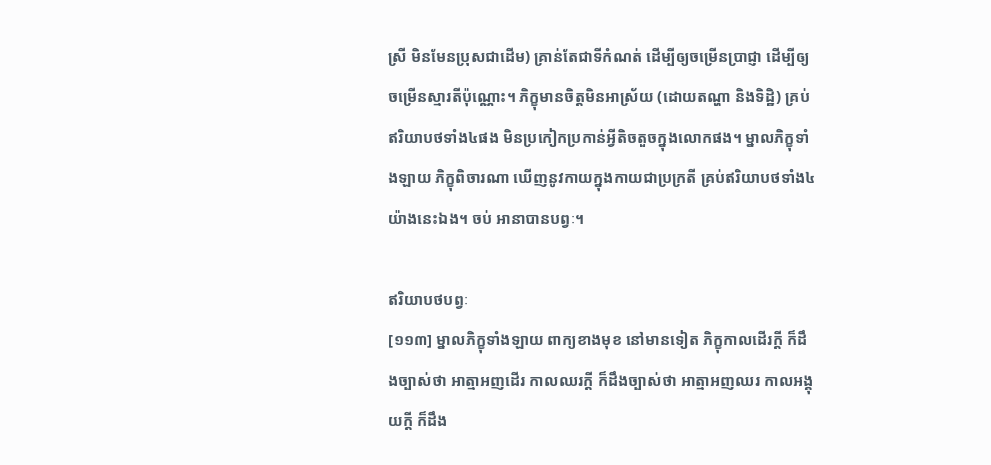ស្រី មិនមែនប្រុសជាដើម) គ្រាន់តែជាទីកំណត់ ដើម្បីឲ្យចម្រើនប្រាជ្ញា ដើម្បីឲ្យចម្រើនស្មារតីប៉ុណ្ណោះ។ ភិក្ខុមានចិត្តមិនអាស្រ័យ (ដោយតណ្ហា និងទិដ្ឋិ) គ្រប់ឥរិយាបថទាំង៤ផង មិនប្រកៀកប្រកាន់អ្វីតិចតួចក្នុងលោកផង។ ម្នាលភិក្ខុទាំងឡាយ ភិក្ខុពិចារណា ឃើញនូវកាយក្នុងកាយជាប្រក្រតី គ្រប់ឥរិយាបថទាំង៤យ៉ាងនេះឯង។ ចប់ អានាបានបព្វៈ។

ឥរិយាបថបព្វៈ
[១១៣] ម្នាលភិក្ខុទាំងឡាយ ពាក្យខាងមុខ នៅមានទៀត ភិក្ខុកាលដើរក្តី ក៏ដឹងច្បាស់ថា អាត្មាអញដើរ កាលឈរក្តី ក៏ដឹងច្បាស់ថា អាត្មាអញឈរ កាលអង្គុយក្តី ក៏ដឹង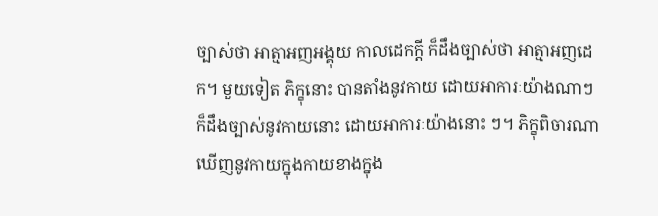ច្បាស់ថា អាត្មាអញអង្គុយ កាលដេកក្តី ក៏ដឹងច្បាស់ថា អាត្មាអញដេក។ មួយទៀត ភិក្ខុនោះ បានតាំងនូវកាយ ដោយអាការៈយ៉ាងណាៗ ក៏ដឹងច្បាស់នូវកាយនោះ ដោយអាការៈយ៉ាងនោះ ៗ។ ភិក្ខុពិចារណាឃើញនូវកាយក្នុងកាយខាងក្នុង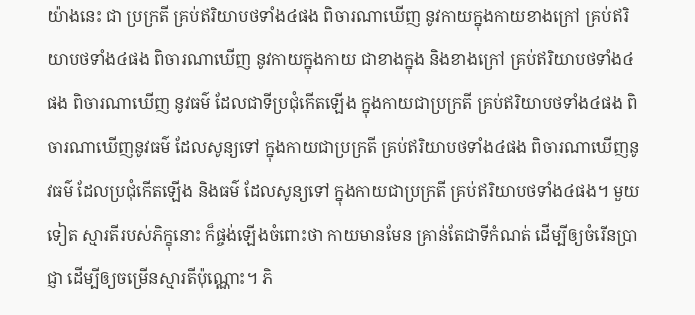យ៉ាងនេះ ជា ប្រក្រតី គ្រប់ឥរិយាបថទាំង៤ផង ពិចារណាឃើញ នូវកាយក្នុងកាយខាងក្រៅ គ្រប់ឥរិយាបថទាំង៤ផង ពិចារណាឃើញ នូវកាយក្នុងកាយ ជាខាងក្នុង និងខាងក្រៅ គ្រប់ឥរិយាបថទាំង៤ផង ពិចារណាឃើញ នូវធម៌ ដែលជាទីប្រជុំកើតឡើង ក្នុងកាយជាប្រក្រតី គ្រប់ឥរិយាបថទាំង៤ផង ពិចារណាឃើញនូវធម៌ ដែលសូន្យទៅ ក្នុងកាយជាប្រក្រតី គ្រប់ឥរិយាបថទាំង៤ផង ពិចារណាឃើញនូវធម៌ ដែលប្រជុំកើតឡើង និងធម៌ ដែលសូន្យទៅ ក្នុងកាយជាប្រក្រតី គ្រប់ឥរិយាបថទាំង៤ផង។ មួយទៀត ស្មារតីរបស់ភិក្ខុនោះ ក៏ផ្ចង់ឡើងចំពោះថា កាយមានមែន គ្រាន់តែជាទីកំណត់ ដើម្បីឲ្យចំរើនប្រាជ្ញា ដើម្បីឲ្យចម្រើនស្មារតីប៉ុណ្ណោះ។ ភិ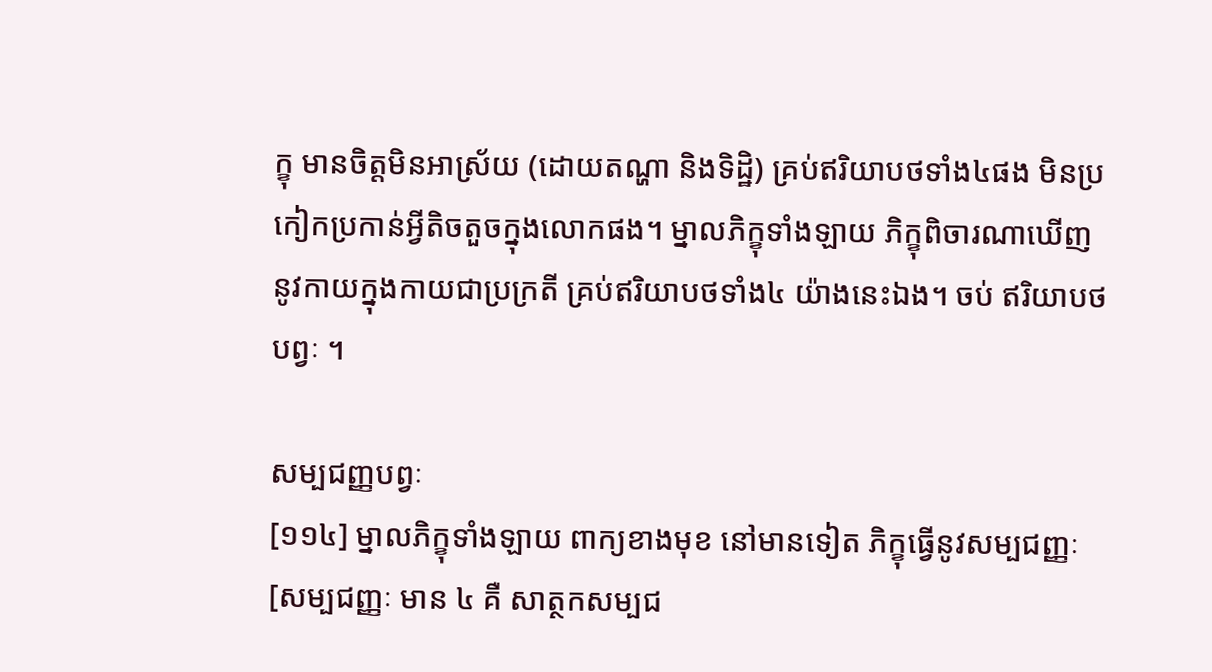ក្ខុ មានចិត្តមិនអាស្រ័យ (ដោយតណ្ហា និងទិដ្ឋិ) គ្រប់ឥរិយាបថទាំង៤ផង មិនប្រកៀកប្រកាន់អ្វីតិចតួចក្នុងលោកផង។ ម្នាលភិក្ខុទាំងឡាយ ភិក្ខុពិចារណាឃើញ នូវកាយក្នុងកាយជាប្រក្រតី គ្រប់ឥរិយាបថទាំង៤ យ៉ាងនេះឯង។ ចប់ ឥរិយាបថបព្វៈ ។

សម្បជញ្ញបព្វៈ
[១១៤] ម្នាលភិក្ខុទាំងឡាយ ពាក្យខាងមុខ នៅមានទៀត ភិក្ខុធ្វើនូវសម្បជញ្ញៈ [សម្បជញ្ញៈ មាន ៤ គឺ សាត្ថកសម្បជ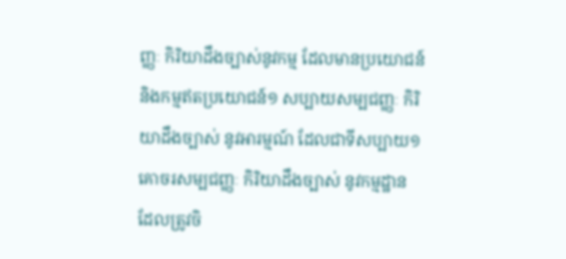ញ្ញៈ កិរិយាដឹងច្បាស់នូវកម្ម ដែលមានប្រយោជន៍ និងកម្មឥតប្រយោជន៍១ សប្បាយសម្បជញ្ញៈ កិរិយាដឹងច្បាស់ នូវអារម្មណ៍ ដែលជាទីសប្បាយ១ គោចរសម្បជញ្ញៈ កិរិយាដឹងច្បាស់ នូវកម្មដ្ឋាន ដែលត្រូវចិ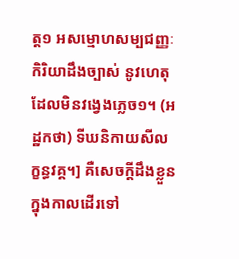ត្ត១ អសម្មោហសម្បជញ្ញៈ កិរិយាដឹងច្បាស់ នូវហេតុដែលមិនវង្វេងភ្លេច១។ (អដ្ឋកថា) ទីឃនិកាយសីលក្ខន្ធវគ្គ។] គឺសេចក្តីដឹងខ្លួន ក្នុងកាលដើរទៅ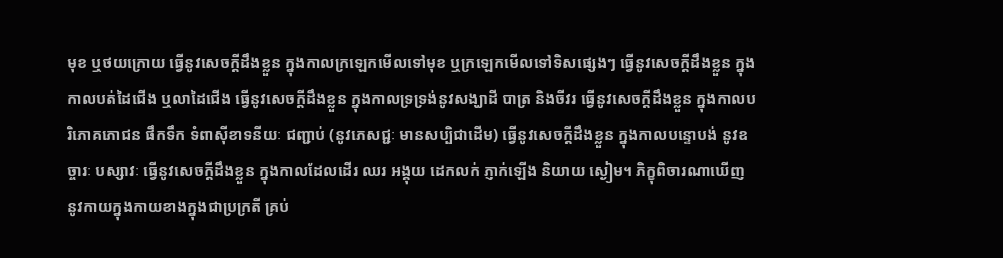មុខ ឬថយក្រោយ ធ្វើនូវសេចក្តីដឹងខ្លួន ក្នុងកាលក្រឡេកមើលទៅមុខ ឬក្រឡេកមើលទៅទិសផ្សេងៗ ធ្វើនូវសេចក្តីដឹងខ្លួន ក្នុងកាលបត់ដៃជើង ឬលាដៃជើង ធ្វើនូវសេចក្តីដឹងខ្លួន ក្នុងកាលទ្រទ្រង់នូវសង្ឃាដី បាត្រ និងចីវរ ធ្វើនូវសេចក្តីដឹងខ្លួន ក្នុងកាលបរិភោគភោជន ផឹកទឹក ទំពាស៊ីខាទនីយៈ ជញ្ជាប់ (នូវភេសជ្ជៈ មានសប្បិជាដើម) ធ្វើនូវសេចក្តីដឹងខ្លួន ក្នុងកាលបន្ទោបង់ នូវឧច្ចារៈ បស្សាវៈ ធ្វើនូវសេចក្តីដឹងខ្លួន ក្នុងកាលដែលដើរ ឈរ អង្គុយ ដេកលក់ ភ្ញាក់ឡើង និយាយ ស្ងៀម។ ភិក្ខុពិចារណាឃើញ នូវកាយក្នុងកាយខាងក្នុងជាប្រក្រតី គ្រប់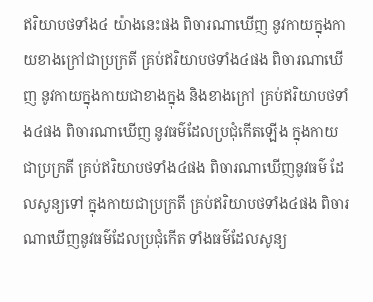ឥរិយាបថទាំង៤ យ៉ាងនេះផង ពិចារណាឃើញ នូវកាយក្នុងកាយខាងក្រៅជាប្រក្រតី គ្រប់ឥរិយាបថទាំង៤ផង ពិចារណាឃើញ នូវកាយក្នុងកាយជាខាងក្នុង និងខាងក្រៅ គ្រប់ឥរិយាបថទាំង៤ផង ពិចារណាឃើញ នូវធម៌ដែលប្រជុំកើតឡើង ក្នុងកាយជាប្រក្រតី គ្រប់ឥរិយាបថទាំង៤ផង ពិចារណាឃើញនូវធម៌ ដែលសូន្យទៅ ក្នុងកាយជាប្រក្រតី គ្រប់ឥរិយាបថទាំង៤ផង ពិចារណាឃើញនូវធម៌ដែលប្រជុំកើត ទាំងធម៌ដែលសូន្យ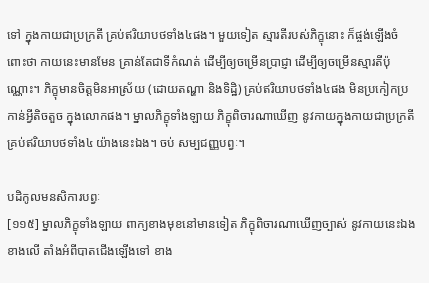ទៅ ក្នុងកាយជាប្រក្រតី គ្រប់ឥរិយាបថទាំង៤ផង។ មួយទៀត ស្មារតីរបស់ភិក្ខុនោះ ក៏ផ្ចង់ឡើងចំពោះថា កាយនេះមានមែន គ្រាន់តែជាទីកំណត់ ដើម្បីឲ្យចម្រើនប្រាជ្ញា ដើម្បីឲ្យចម្រើនស្មារតីប៉ុណ្ណោះ។ ភិក្ខុមានចិត្តមិនអាស្រ័យ (ដោយតណ្ហា និងទិដ្ឋិ) គ្រប់ឥរិយាបថទាំង៤ផង មិនប្រកៀកប្រកាន់អ្វីតិចតួច ក្នុងលោកផង។ ម្នាលភិក្ខុទាំងឡាយ ភិក្ខុពិចារណាឃើញ នូវកាយក្នុងកាយជាប្រក្រតី គ្រប់ឥរិយាបថទាំង៤ យ៉ាងនេះឯង។ ចប់ សម្បជញ្ញបព្វៈ។

បដិកូលមនសិការបព្វៈ
[១១៥] ម្នាលភិក្ខុទាំងឡាយ ពាក្យខាងមុខនៅមានទៀត ភិក្ខុពិចារណាឃើញច្បាស់ នូវកាយនេះឯង ខាងលើ តាំងអំពីបាតជើងឡើងទៅ ខាង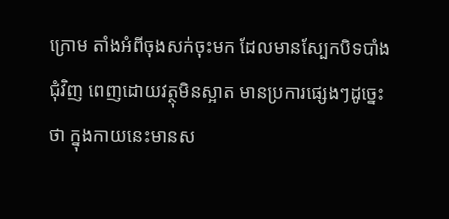ក្រោម តាំងអំពីចុងសក់ចុះមក ដែលមានស្បែកបិទបាំងជុំវិញ ពេញដោយវត្ថុមិនស្អាត មានប្រការផ្សេងៗដូច្នេះថា ក្នុងកាយនេះមានស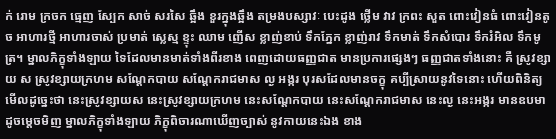ក់ រោម ក្រចក ធ្មេញ ស្បែក សាច់ សរសៃ ឆ្អឹង ខួរក្នុងឆ្អឹង តម្រងបស្សាវៈ បេះដូង ថ្លើម វាវ ក្រពះ សួត ពោះវៀនធំ ពោះវៀនតូច អាហារថ្មី អាហារចាស់ ប្រមាត់ ស្លេស្ម ខ្ទុះ ឈាម ញើស ខ្លាញ់ខាប់ ទឹកភ្នែក ខ្លាញ់រាវ ទឹកមាត់ ទឹកសំបោរ ទឹករំអិល ទឹកមូត្រ។ ម្នាលភិក្ខុទាំងឡាយ ទៃដែលមានមាត់ទាំងពីរខាង ពេញដោយធញ្ញជាត មានប្រការផ្សេងៗ ធញ្ញជាតទាំងនោះ គឺ ស្រូវខ្សាយ ស ស្រូវខ្សាយក្រហម សណ្តែកបាយ សណ្តែករាជមាស ល្ង អង្ករ បុរសដែលមានចក្ខុ គប្បីស្រាយនូវទៃនោះ ហើយពិនិត្យមើលដូច្នេះថា នេះស្រូវខ្សាយស នេះស្រូវខ្សាយក្រហម នេះសណ្តែកបាយ នេះសណ្តែករាជមាស នេះល្ង នេះអង្ករ មានឧបមាដូចម្តេចមិញ ម្នាលភិក្ខុទាំងឡាយ ភិក្ខុពិចារណាឃើញច្បាស់ នូវកាយនេះឯង ខាង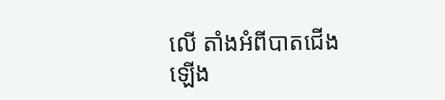លើ តាំងអំពីបាតជើងឡើង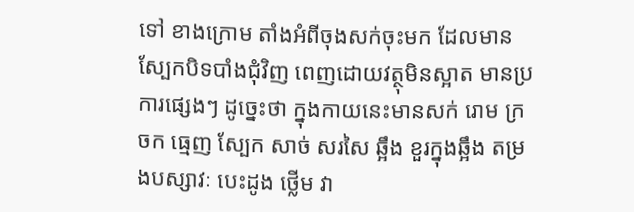ទៅ ខាងក្រោម តាំងអំពីចុងសក់ចុះមក ដែលមានស្បែកបិទបាំងជុំវិញ ពេញដោយវត្ថុមិនស្អាត មានប្រការផ្សេងៗ ដូច្នេះថា ក្នុងកាយនេះមានសក់ រោម ក្រចក ធ្មេញ ស្បែក សាច់ សរសៃ ឆ្អឹង ខួរក្នុងឆ្អឹង តម្រងបស្សាវៈ បេះដូង ថ្លើម វា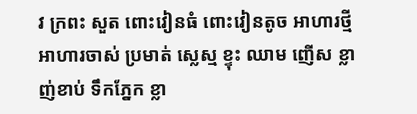វ ក្រពះ សួត ពោះវៀនធំ ពោះវៀនតូច អាហារថ្មី អាហារចាស់ ប្រមាត់ ស្លេស្ម ខ្ទុះ ឈាម ញើស ខ្លាញ់ខាប់ ទឹកភ្នែក ខ្លា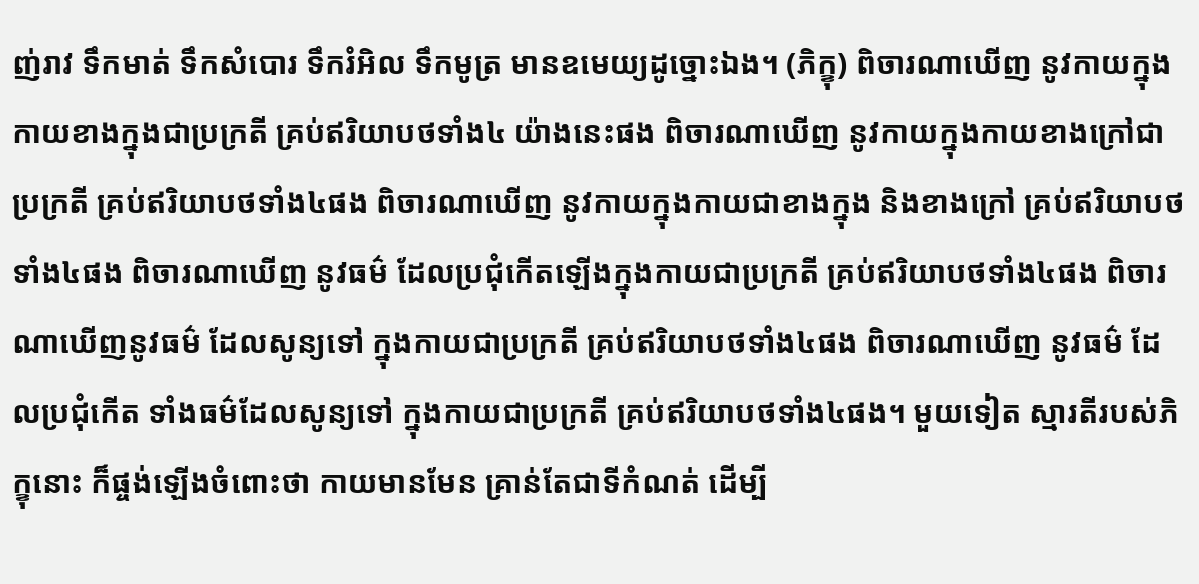ញ់រាវ ទឹកមាត់ ទឹកសំបោរ ទឹករំអិល ទឹកមូត្រ មានឧមេយ្យដូច្នោះឯង។ (ភិក្ខុ) ពិចារណាឃើញ នូវកាយក្នុងកាយខាងក្នុងជាប្រក្រតី គ្រប់ឥរិយាបថទាំង៤ យ៉ាងនេះផង ពិចារណាឃើញ នូវកាយក្នុងកាយខាងក្រៅជាប្រក្រតី គ្រប់ឥរិយាបថទាំង៤ផង ពិចារណាឃើញ នូវកាយក្នុងកាយជាខាងក្នុង និងខាងក្រៅ គ្រប់ឥរិយាបថទាំង៤ផង ពិចារណាឃើញ នូវធម៌ ដែលប្រជុំកើតឡើងក្នុងកាយជាប្រក្រតី គ្រប់ឥរិយាបថទាំង៤ផង ពិចារណាឃើញនូវធម៌ ដែលសូន្យទៅ ក្នុងកាយជាប្រក្រតី គ្រប់ឥរិយាបថទាំង៤ផង ពិចារណាឃើញ នូវធម៌ ដែលប្រជុំកើត ទាំងធម៌ដែលសូន្យទៅ ក្នុងកាយជាប្រក្រតី គ្រប់ឥរិយាបថទាំង៤ផង។ មួយទៀត ស្មារតីរបស់ភិក្ខុនោះ ក៏ផ្ចង់ឡើងចំពោះថា កាយមានមែន គ្រាន់តែជាទីកំណត់ ដើម្បី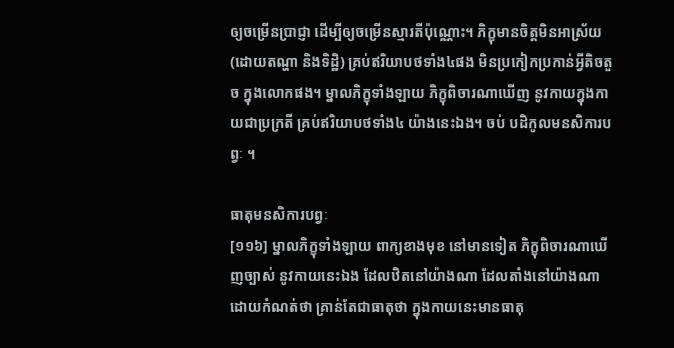ឲ្យចម្រើនប្រាជ្ញា ដើម្បីឲ្យចម្រើនស្មារតីប៉ុណ្ណោះ។ ភិក្ខុមានចិត្តមិនអាស្រ័យ (ដោយតណ្ហា និងទិដ្ឋិ) គ្រប់ឥរិយាបថទាំង៤ផង មិនប្រកៀកប្រកាន់អ្វីតិចតួច ក្នុងលោកផង។ ម្នាលភិក្ខុទាំងឡាយ ភិក្ខុពិចារណាឃើញ នូវកាយក្នុងកាយជាប្រក្រតី គ្រប់ឥរិយាបថទាំង៤ យ៉ាងនេះឯង។ ចប់ បដិកូលមនសិការបព្វៈ ។

ធាតុមនសិការបព្វៈ
[១១៦] ម្នាលភិក្ខុទាំងឡាយ ពាក្យខាងមុខ នៅមានទៀត ភិក្ខុពិចារណាឃើញច្បាស់ នូវកាយនេះឯង ដែលឋិតនៅយ៉ាងណា ដែលតាំងនៅយ៉ាងណា ដោយកំណត់ថា គ្រាន់តែជាធាតុថា ក្នុងកាយនេះមានធាតុ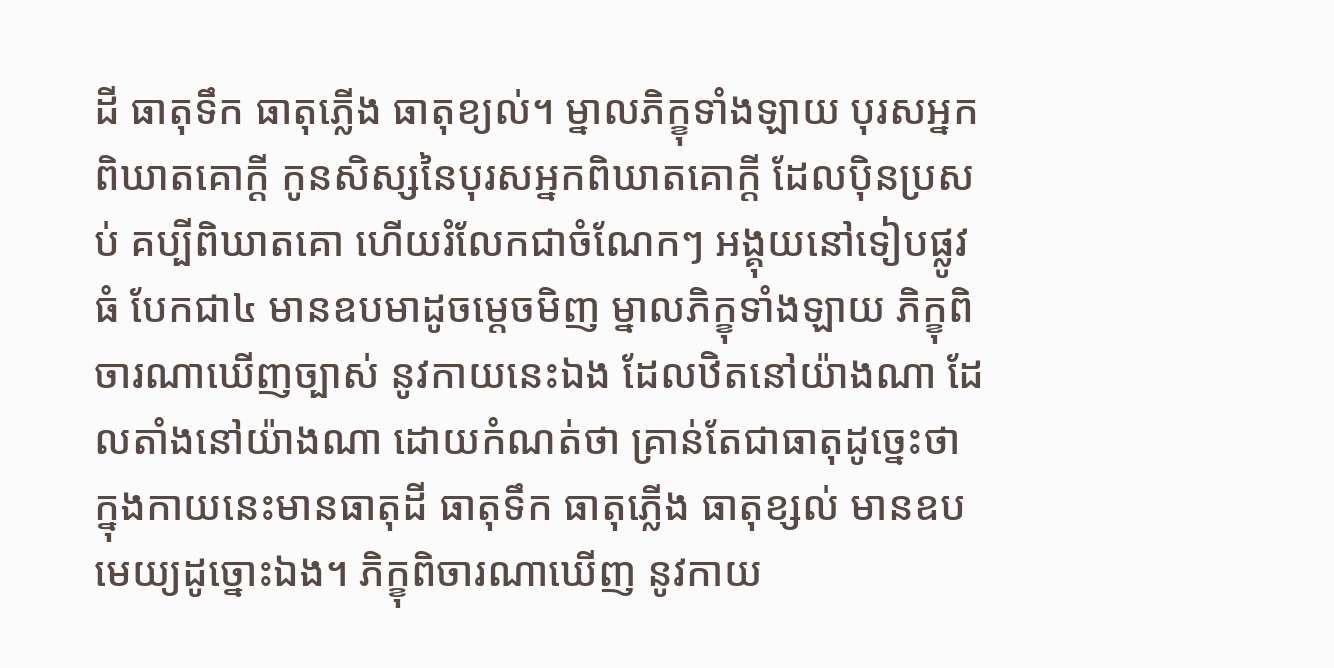ដី ធាតុទឹក ធាតុភ្លើង ធាតុខ្យល់។ ម្នាលភិក្ខុទាំងឡាយ បុរសអ្នកពិឃាតគោក្តី កូនសិស្សនៃបុរសអ្នកពិឃាតគោក្តី ដែលប៉ិនប្រសប់ គប្បីពិឃាតគោ ហើយរំលែកជាចំណែកៗ អង្គុយនៅទៀបផ្លូវធំ បែកជា៤ មានឧបមាដូចម្តេចមិញ ម្នាលភិក្ខុទាំងឡាយ ភិក្ខុពិចារណាឃើញច្បាស់ នូវកាយនេះឯង ដែលឋិតនៅយ៉ាងណា ដែលតាំងនៅយ៉ាងណា ដោយកំណត់ថា គ្រាន់តែជាធាតុដូច្នេះថា ក្នុងកាយនេះមានធាតុដី ធាតុទឹក ធាតុភ្លើង ធាតុខ្សល់ មានឧបមេយ្យដូច្នោះឯង។ ភិក្ខុពិចារណាឃើញ នូវកាយ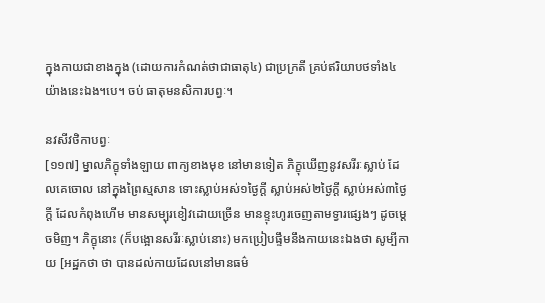ក្នុងកាយជាខាងក្នុង (ដោយការកំណត់ថាជាធាតុ៤) ជាប្រក្រតី គ្រប់ឥរិយាបថទាំង៤ យ៉ាងនេះឯង។បេ។ ចប់ ធាតុមនសិការបព្វៈ។

នវសីវថិកាបព្វៈ
[១១៧] ម្នាលភិក្ខុទាំងឡាយ ពាក្យខាងមុខ នៅមានទៀត ភិក្ខុឃើញនូវសរីរៈស្លាប់ ដែលគេចោល នៅក្នុងព្រៃស្មសាន ទោះស្លាប់អស់១ថ្ងៃក្តី ស្លាប់អស់២ថ្ងៃក្តី ស្លាប់អស់៣ថ្ងៃក្តី ដែលកំពុងហើម មានសម្បុរខៀវដោយច្រើន មានខ្ទុះហូរចេញតាមទ្វារផ្សេងៗ ដូចម្តេចមិញ។ ភិក្ខុនោះ (ក៏បង្អោនសរីរៈស្លាប់នោះ) មកប្រៀបផ្ទឹមនឹងកាយនេះឯងថា សូម្បីកាយ [អដ្ឋកថា ថា បានដល់កាយដែលនៅមានធម៌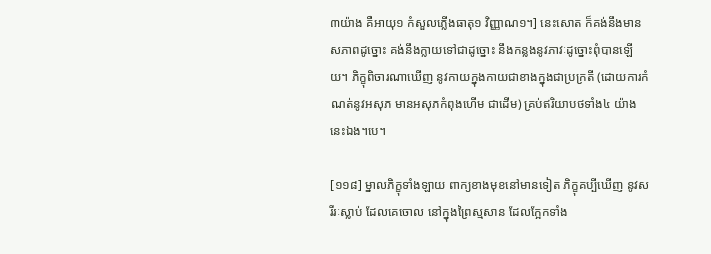៣យ៉ាង គឺអាយុ១ កំសួលភ្លើងធាតុ១ វិញ្ញាណ១។] នេះសោត ក៏គង់នឹងមានសភាពដូច្នោះ គង់នឹងក្លាយទៅជាដូច្នោះ នឹងកន្លងនូវភាវៈដូច្នោះពុំបានឡើយ។ ភិក្ខុពិចារណាឃើញ នូវកាយក្នុងកាយជាខាងក្នុងជាប្រក្រតី (ដោយការកំណត់នូវអសុភ មានអសុភកំពុងហើម ជាដើម) គ្រប់ឥរិយាបថទាំង៤ យ៉ាងនេះឯង។បេ។

[១១៨] ម្នាលភិក្ខុទាំងឡាយ ពាក្យខាងមុខនៅមានទៀត ភិក្ខុគប្បីឃើញ នូវសរីរៈស្លាប់ ដែលគេចោល នៅក្នុងព្រៃស្មសាន ដែលក្អែកទាំង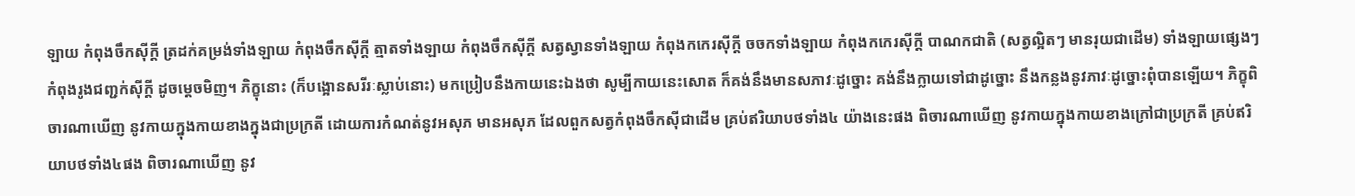ឡាយ កំពុងចឹកស៊ីក្តី ត្រដក់គម្រង់ទាំងឡាយ កំពុងចឹកស៊ីក្តី ត្មាតទាំងឡាយ កំពុងចឹកស៊ីក្តី សត្វស្វានទាំងឡាយ កំពុងកកេរស៊ីក្តី ចចកទាំងឡាយ កំពុងកកេរស៊ីក្តី បាណកជាតិ (សត្វល្អិតៗ មានរុយជាដើម) ទាំងឡាយផ្សេងៗ កំពុងរូងជញ្ជក់ស៊ីក្តី ដូចម្តេចមិញ។ ភិក្ខុនោះ (ក៏បង្អោនសរីរៈស្លាប់នោះ) មកប្រៀបនឹងកាយនេះឯងថា សូម្បីកាយនេះសោត ក៏គង់នឹងមានសភាវៈដូច្នោះ គង់នឹងក្លាយទៅជាដូច្នោះ នឹងកន្លងនូវភាវៈដូច្នោះពុំបានឡើយ។ ភិក្ខុពិចារណាឃើញ នូវកាយក្នុងកាយខាងក្នុងជាប្រក្រតី ដោយការកំណត់នូវអសុភ មានអសុភ ដែលពួកសត្វកំពុងចឹកស៊ីជាដើម គ្រប់ឥរិយាបថទាំង៤ យ៉ាងនេះផង ពិចារណាឃើញ នូវកាយក្នុងកាយខាងក្រៅជាប្រក្រតី គ្រប់ឥរិយាបថទាំង៤ផង ពិចារណាឃើញ នូវ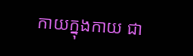កាយក្នុងកាយ ជា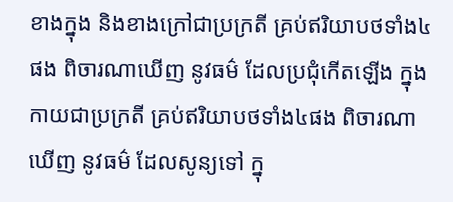ខាងក្នុង និងខាងក្រៅជាប្រក្រតី គ្រប់ឥរិយាបថទាំង៤ផង ពិចារណាឃើញ នូវធម៌ ដែលប្រជុំកើតឡើង ក្នុងកាយជាប្រក្រតី គ្រប់ឥរិយាបថទាំង៤ផង ពិចារណាឃើញ នូវធម៌ ដែលសូន្យទៅ ក្នុ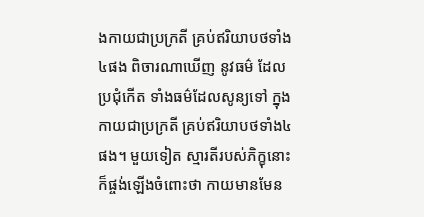ងកាយជាប្រក្រតី គ្រប់ឥរិយាបថទាំង៤ផង ពិចារណាឃើញ នូវធម៌ ដែលប្រជុំកើត ទាំងធម៌ដែលសូន្យទៅ ក្នុងកាយជាប្រក្រតី គ្រប់ឥរិយាបថទាំង៤ផង។ មួយទៀត ស្មារតីរបស់ភិក្ខុនោះ ក៏ផ្ចង់ឡើងចំពោះថា កាយមានមែន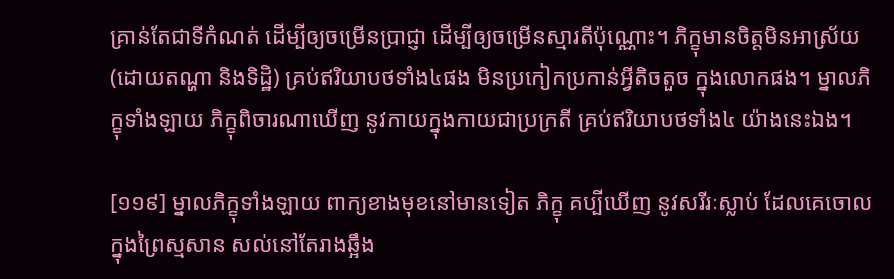គ្រាន់តែជាទីកំណត់ ដើម្បីឲ្យចម្រើនប្រាជ្ញា ដើម្បីឲ្យចម្រើនស្មារតីប៉ុណ្ណោះ។ ភិក្ខុមានចិត្តមិនអាស្រ័យ (ដោយតណ្ហា និងទិដ្ឋិ) គ្រប់ឥរិយាបថទាំង៤ផង មិនប្រកៀកប្រកាន់អ្វីតិចតួច ក្នុងលោកផង។ ម្នាលភិក្ខុទាំងឡាយ ភិក្ខុពិចារណាឃើញ នូវកាយក្នុងកាយជាប្រក្រតី គ្រប់ឥរិយាបថទាំង៤ យ៉ាងនេះឯង។

[១១៩] ម្នាលភិក្ខុទាំងឡាយ ពាក្យខាងមុខនៅមានទៀត ភិក្ខុ គប្បីឃើញ នូវសរីរៈស្លាប់ ដែលគេចោល ក្នុងព្រៃស្មសាន សល់នៅតែរាងឆ្អឹង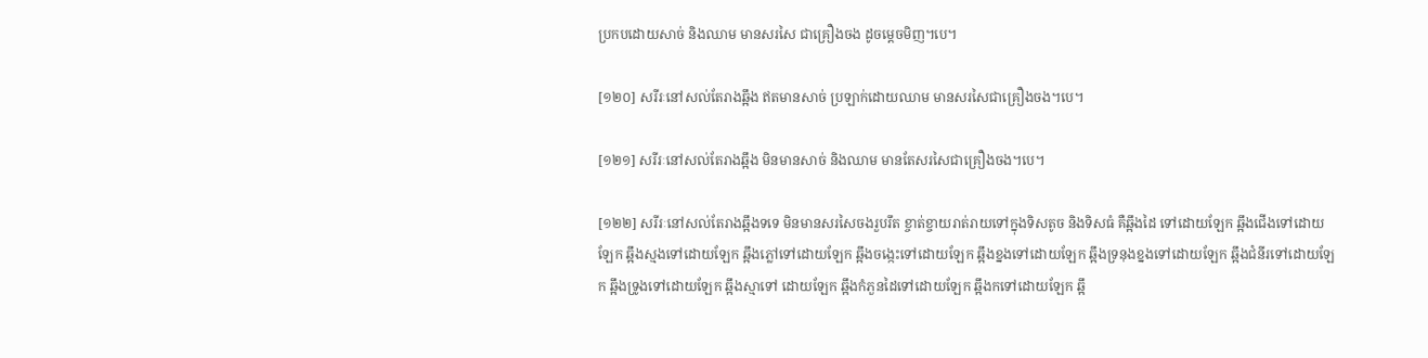ប្រកបដោយសាច់ និងឈាម មានសរសៃ ជាគ្រឿងចង ដូចម្តេចមិញ។បេ។

[១២០] សរីរៈនៅសល់តែរាងឆ្អឹង ឥតមានសាច់ ប្រឡាក់ដោយឈាម មានសរសៃជាគ្រឿងចង។បេ។

[១២១] សរីរៈនៅសល់តែរាងឆ្អឹង មិនមានសាច់ និងឈាម មានតែសរសៃជាគ្រឿងចង។បេ។

[១២២] សរីរៈនៅសល់តែរាងឆ្អឹងទទេ មិនមានសរសៃចងរួបរឹត ខ្ចាត់ខ្ចាយរាត់រាយទៅក្នុងទិសតូច និងទិសធំ គឺឆ្អឹងដៃ ទៅដោយឡែក ឆ្អឹងជើងទៅដោយឡែក ឆ្អឹងស្មងទៅដោយឡែក ឆ្អឹងភ្លៅទៅដោយឡែក ឆ្អឹងចង្កេះទៅដោយឡែក ឆ្អឹងខ្នងទៅដោយឡែក ឆ្អឹងទ្រនុងខ្នងទៅដោយឡែក ឆ្អឹងជំនីរទៅដោយឡែក ឆ្អឹងទ្រូងទៅដោយឡែក ឆ្អឹងស្មាទៅ ដោយឡែក ឆ្អឹងកំភួនដៃទៅដោយឡែក ឆ្អឹងកទៅដោយឡែក ឆ្អឹ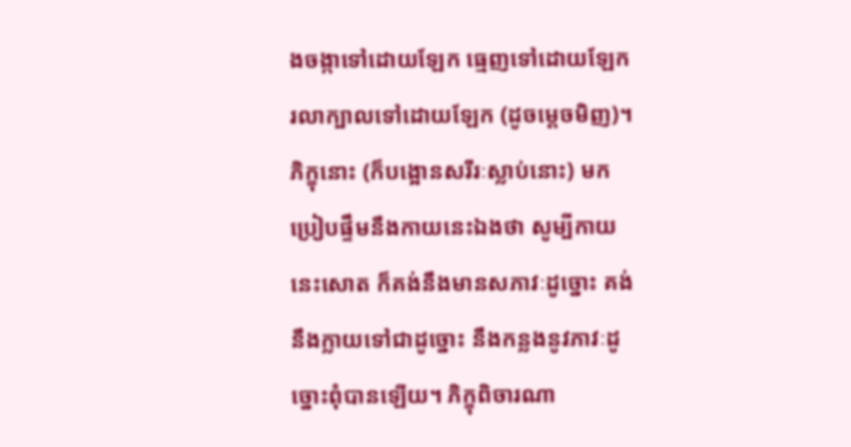ងចង្កាទៅដោយឡែក ធ្មេញទៅដោយឡែក រលាក្បាលទៅដោយឡែក (ដូចម្តេចមិញ)។ ភិក្ខុនោះ (ក៏បង្អោនសរីរៈស្លាប់នោះ) មកប្រៀបផ្ទឹមនឹងកាយនេះឯងថា សូម្បីកាយនេះសោត ក៏គង់នឹងមានសភាវៈដូច្នោះ គង់នឹងក្លាយទៅជាដូច្នោះ នឹងកន្លងនូវភាវៈដូច្នោះពុំបានឡើយ។ ភិក្ខុពិចារណា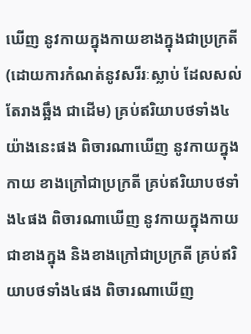ឃើញ នូវកាយក្នុងកាយខាងក្នុងជាប្រក្រតី (ដោយការកំណត់នូវសរីរៈស្លាប់ ដែលសល់តែរាងឆ្អឹង ជាដើម) គ្រប់ឥរិយាបថទាំង៤ យ៉ាងនេះផង ពិចារណាឃើញ នូវកាយក្នុងកាយ ខាងក្រៅជាប្រក្រតី គ្រប់ឥរិយាបថទាំង៤ផង ពិចារណាឃើញ នូវកាយក្នុងកាយ ជាខាងក្នុង និងខាងក្រៅជាប្រក្រតី គ្រប់ឥរិយាបថទាំង៤ផង ពិចារណាឃើញ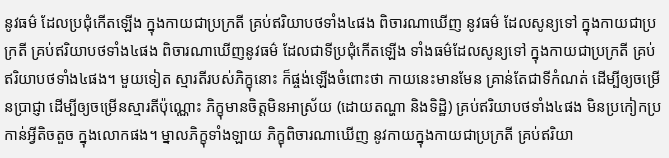នូវធម៌ ដែលប្រជុំកើតឡើង ក្នុងកាយជាប្រក្រតី គ្រប់ឥរិយាបថទាំង៤ផង ពិចារណាឃើញ នូវធម៌ ដែលសូន្យទៅ ក្នុងកាយជាប្រក្រតី គ្រប់ឥរិយាបថទាំង៤ផង ពិចារណាឃើញនូវធម៌ ដែលជាទីប្រជុំកើតឡើង ទាំងធម៌ដែលសូន្យទៅ ក្នុងកាយជាប្រក្រតី គ្រប់ឥរិយាបថទាំង៤ផង។ មួយទៀត ស្មារតីរបស់ភិក្ខុនោះ ក៏ផ្ចង់ឡើងចំពោះថា កាយនេះមានមែន គ្រាន់តែជាទីកំណត់ ដើម្បីឲ្យចម្រើនប្រាជ្ញា ដើម្បីឲ្យចម្រើនស្មារតីប៉ុណ្ណោះ ភិក្ខុមានចិត្តមិនអាស្រ័យ (ដោយតណ្ហា និងទិដ្ឋិ) គ្រប់ឥរិយាបថទាំង៤ផង មិនប្រកៀកប្រកាន់អ្វីតិចតួច ក្នុងលោកផង។ ម្នាលភិក្ខុទាំងឡាយ ភិក្ខុពិចារណាឃើញ នូវកាយក្នុងកាយជាប្រក្រតី គ្រប់ឥរិយា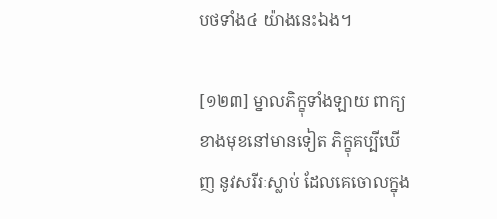បថទាំង៤ យ៉ាងនេះឯង។

[១២៣] ម្នាលភិក្ខុទាំងឡាយ ពាក្យខាងមុខនៅមានទៀត ភិក្ខុគប្បីឃើញ នូវសរីរៈស្លាប់ ដែលគេចោលក្នុង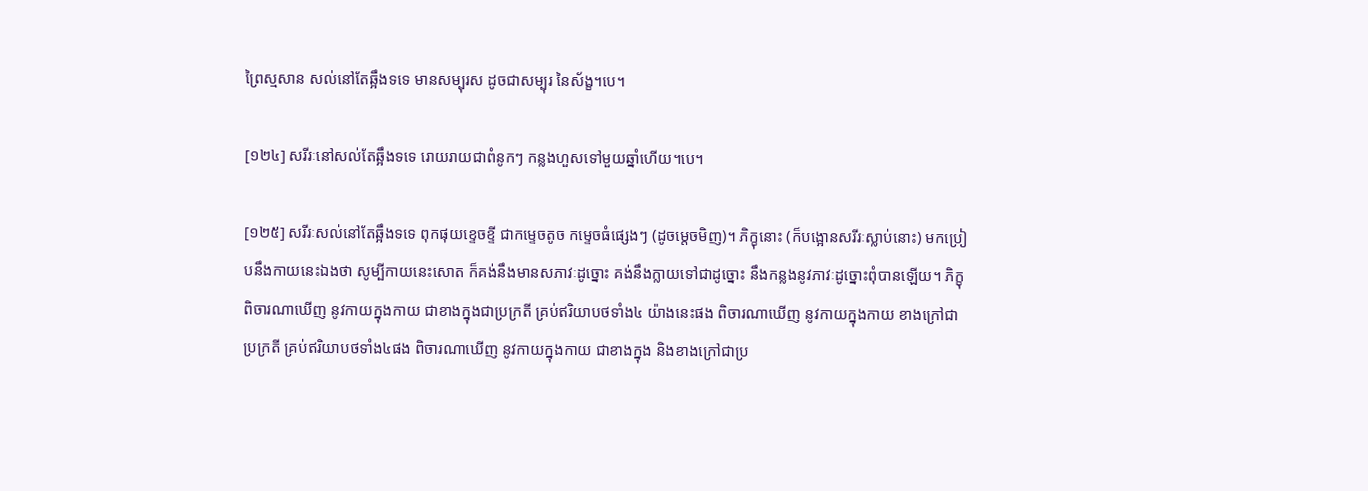ព្រៃស្មសាន សល់នៅតែឆ្អឹងទទេ មានសម្បុរស ដូចជាសម្បុរ នៃស័ង្ខ។បេ។

[១២៤] សរីរៈនៅសល់តែឆ្អឹងទទេ រោយរាយជាពំនូកៗ កន្លងហួសទៅមួយឆ្នាំហើយ។បេ។

[១២៥] សរីរៈសល់នៅតែឆ្អឹងទទេ ពុកផុយខ្ទេចខ្ទី ជាកម្ទេចតូច កម្ទេចធំផ្សេងៗ (ដូចម្តេចមិញ)។ ភិក្ខុនោះ (ក៏បង្អោនសរីរៈស្លាប់នោះ) មកប្រៀបនឹងកាយនេះឯងថា សូម្បីកាយនេះសោត ក៏គង់នឹងមានសភាវៈដូច្នោះ គង់នឹងក្លាយទៅជាដូច្នោះ នឹងកន្លងនូវភាវៈដូច្នោះពុំបានឡើយ។ ភិក្ខុពិចារណាឃើញ នូវកាយក្នុងកាយ ជាខាងក្នុងជាប្រក្រតី គ្រប់ឥរិយាបថទាំង៤ យ៉ាងនេះផង ពិចារណាឃើញ នូវកាយក្នុងកាយ ខាងក្រៅជាប្រក្រតី គ្រប់ឥរិយាបថទាំង៤ផង ពិចារណាឃើញ នូវកាយក្នុងកាយ ជាខាងក្នុង និងខាងក្រៅជាប្រ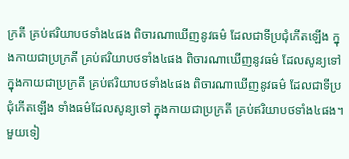ក្រតី គ្រប់ឥរិយាបថទាំង៤ផង ពិចារណាឃើញនូវធម៌ ដែលជាទីប្រជុំកើតឡើង ក្នុងកាយជាប្រក្រតី គ្រប់ឥរិយាបថទាំង៤ផង ពិចារណាឃើញនូវធម៌ ដែលសូន្យទៅក្នុងកាយជាប្រក្រតី គ្រប់ឥរិយាបថទាំង៤ផង ពិចារណាឃើញនូវធម៌ ដែលជាទីប្រជុំកើតឡើង ទាំងធម៌ដែលសូន្យទៅ ក្នុងកាយជាប្រក្រតី គ្រប់ឥរិយាបថទាំង៤ផង។ មួយទៀ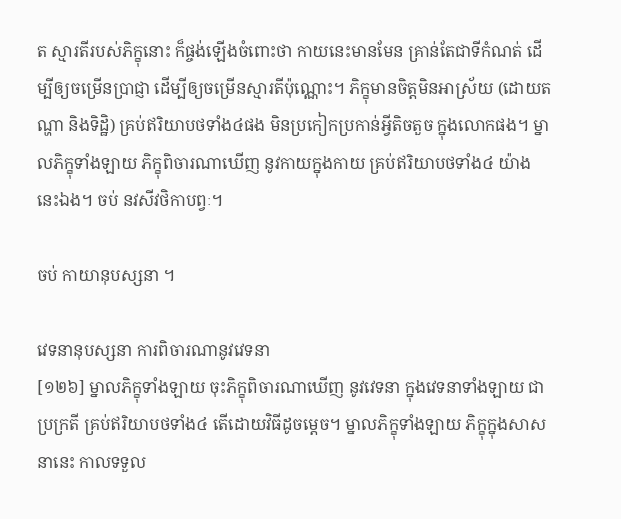ត ស្មារតីរបស់ភិក្ខុនោះ ក៏ផ្ចង់ឡើងចំពោះថា កាយនេះមានមែន គ្រាន់តែជាទីកំណត់ ដើម្បីឲ្យចម្រើនប្រាជ្ញា ដើម្បីឲ្យចម្រើនស្មារតីប៉ុណ្ណោះ។ ភិក្ខុមានចិត្តមិនអាស្រ័យ (ដោយតណ្ហា និងទិដ្ឋិ) គ្រប់ឥរិយាបថទាំង៤ផង មិនប្រកៀកប្រកាន់អ្វីតិចតួច ក្នុងលោកផង។ ម្នាលភិក្ខុទាំងឡាយ ភិក្ខុពិចារណាឃើញ នូវកាយក្នុងកាយ គ្រប់ឥរិយាបថទាំង៤ យ៉ាងនេះឯង។ ចប់ នវសីវថិកាបព្វៈ។

ចប់ កាយានុបស្សនា ។

វេទនានុបស្សនា ការពិចារណានូវវេទនា
[១២៦] ម្នាលភិក្ខុទាំងឡាយ ចុះភិក្ខុពិចារណាឃើញ នូវវេទនា ក្នុងវេទនាទាំងឡាយ ជាប្រក្រតី គ្រប់ឥរិយាបថទាំង៤ តើដោយវិធីដូចម្តេច។ ម្នាលភិក្ខុទាំងឡាយ ភិក្ខុក្នុងសាសនានេះ កាលទទួល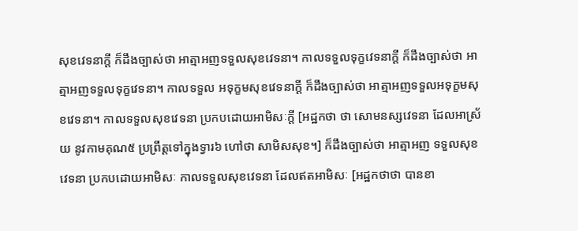សុខវេទនាក្តី ក៏ដឹងច្បាស់ថា អាត្មាអញទទួលសុខវេទនា។ កាលទទួលទុក្ខវេទនាក្តី ក៏ដឹងច្បាស់ថា អាត្មាអញទទួលទុក្ខវេទនា។ កាលទទួល អទុក្ខមសុខវេទនាក្តី ក៏ដឹងច្បាស់ថា អាត្មាអញទទួលអទុក្ខមសុខវេទនា។ កាលទទួលសុខវេទនា ប្រកបដោយអាមិសៈក្តី [អដ្ឋកថា ថា សោមនស្សវេទនា ដែលអាស្រ័យ នូវកាមគុណ៥ ប្រព្រឹត្តទៅក្នុងទ្វារ៦ ហៅថា សាមិសសុខ។] ក៏ដឹងច្បាស់ថា អាត្មាអញ ទទួលសុខវេទនា ប្រកបដោយអាមិសៈ កាលទទួលសុខវេទនា ដែលឥតអាមិសៈ [អដ្ឋកថាថា បានខា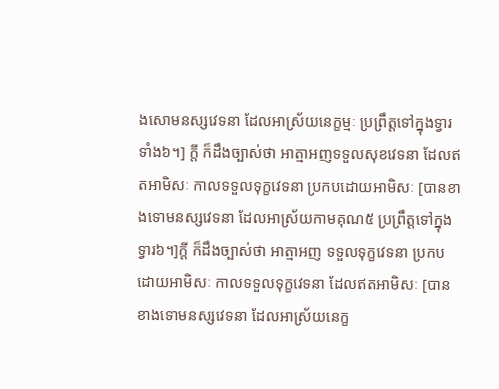ងសោមនស្សវេទនា ដែលអាស្រ័យនេក្ខម្មៈ ប្រព្រឹត្តទៅក្នុងទ្វារទាំង៦។] ក្តី ក៏ដឹងច្បាស់ថា អាត្មាអញទទួលសុខវេទនា ដែលឥតអាមិសៈ កាលទទួលទុក្ខវេទនា ប្រកបដោយអាមិសៈ [បានខាងទោមនស្សវេទនា ដែលអាស្រ័យកាមគុណ៥ ប្រព្រឹត្តទៅក្នុងទ្វារ៦។]ក្តី ក៏ដឹងច្បាស់ថា អាត្មាអញ ទទួលទុក្ខវេទនា ប្រកបដោយអាមិសៈ កាលទទួលទុក្ខវេទនា ដែលឥតអាមិសៈ [បានខាងទោមនស្សវេទនា ដែលអាស្រ័យនេក្ខ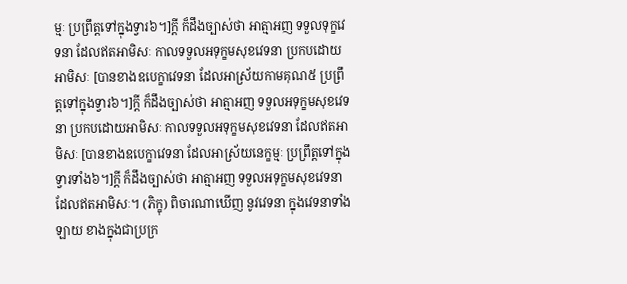ម្មៈ ប្រព្រឹត្តទៅក្នុងទ្វារ៦។]ក្តី ក៏ដឹងច្បាស់ថា អាត្មាអញ ទទួលទុក្ខវេទនា ដែលឥតអាមិសៈ កាលទទួលអទុក្ខមសុខវេទនា ប្រកបដោយអាមិសៈ [បានខាងឧបេក្ខាវេទនា ដែលអាស្រ័យកាមគុណ៥ ប្រព្រឹត្តទៅក្នុងទ្វារ៦។]ក្តី ក៏ដឹងច្បាស់ថា អាត្មាអញ ទទួលអទុក្ខមសុខវេទនា ប្រកបដោយអាមិសៈ កាលទទួលអទុក្ខមសុខវេទនា ដែលឥតអាមិសៈ [បានខាងឧបេក្ខាវេទនា ដែលអាស្រ័យនេក្ខម្មៈ ប្រព្រឹត្តទៅក្នុងទ្វារទាំង៦។]ក្តី ក៏ដឹងច្បាស់ថា អាត្មាអញ ទទួលអទុក្ខមសុខវេទនា ដែលឥតអាមិសៈ។ (ភិក្ខុ) ពិចារណាឃើញ នូវវេទនា ក្នុងវេទនាទាំងឡាយ ខាងក្នុងជាប្រក្រ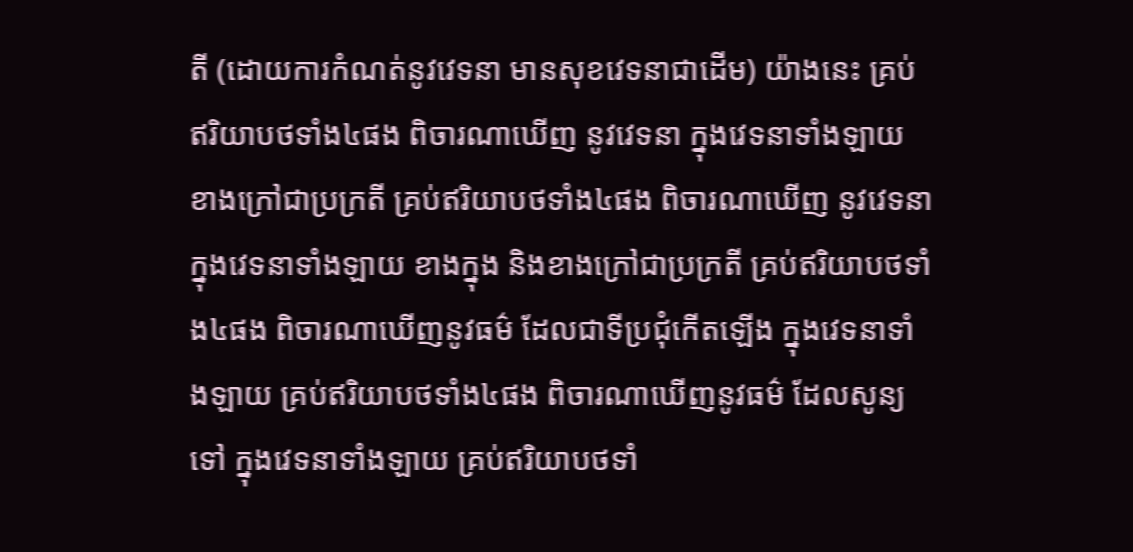តី (ដោយការកំណត់នូវវេទនា មានសុខវេទនាជាដើម) យ៉ាងនេះ គ្រប់ឥរិយាបថទាំង៤ផង ពិចារណាឃើញ នូវវេទនា ក្នុងវេទនាទាំងឡាយ ខាងក្រៅជាប្រក្រតី គ្រប់ឥរិយាបថទាំង៤ផង ពិចារណាឃើញ នូវវេទនា ក្នុងវេទនាទាំងឡាយ ខាងក្នុង និងខាងក្រៅជាប្រក្រតី គ្រប់ឥរិយាបថទាំង៤ផង ពិចារណាឃើញនូវធម៌ ដែលជាទីប្រជុំកើតឡើង ក្នុងវេទនាទាំងឡាយ គ្រប់ឥរិយាបថទាំង៤ផង ពិចារណាឃើញនូវធម៌ ដែលសូន្យទៅ ក្នុងវេទនាទាំងឡាយ គ្រប់ឥរិយាបថទាំ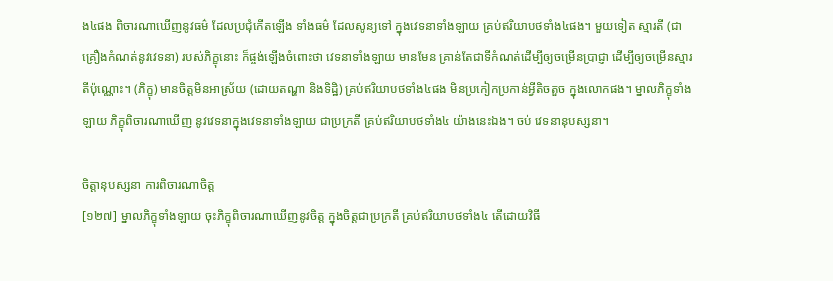ង៤ផង ពិចារណាឃើញនូវធម៌ ដែលប្រជុំកើតឡើង ទាំងធម៌ ដែលសូន្យទៅ ក្នុងវេទនាទាំងឡាយ គ្រប់ឥរិយាបថទាំង៤ផង។ មួយទៀត ស្មារតី (ជាគ្រឿងកំណត់នូវវេទនា) របស់ភិក្ខុនោះ ក៏ផ្ចង់ឡើងចំពោះថា វេទនាទាំងឡាយ មានមែន គ្រាន់តែជាទីកំណត់ដើម្បីឲ្យចម្រើនប្រាជ្ញា ដើម្បីឲ្យចម្រើនស្មារតីប៉ុណ្ណោះ។ (ភិក្ខុ) មានចិត្តមិនអាស្រ័យ (ដោយតណ្ហា និងទិដ្ឋិ) គ្រប់ឥរិយាបថទាំង៤ផង មិនប្រកៀកប្រកាន់អ្វីតិចតួច ក្នុងលោកផង។ ម្នាលភិក្ខុទាំងឡាយ ភិក្ខុពិចារណាឃើញ នូវវេទនាក្នុងវេទនាទាំងឡាយ ជាប្រក្រតី គ្រប់ឥរិយាបថទាំង៤ យ៉ាងនេះឯង។ ចប់ វេទនានុបស្សនា។

ចិត្តានុបស្សនា ការពិចារណាចិត្ត
[១២៧] ម្នាលភិក្ខុទាំងឡាយ ចុះភិក្ខុពិចារណាឃើញនូវចិត្ត ក្នុងចិត្តជាប្រក្រតី គ្រប់ឥរិយាបថទាំង៤ តើដោយវិធី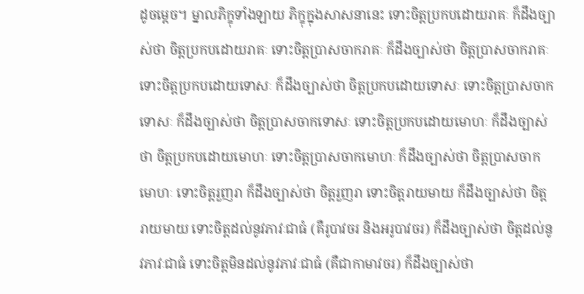ដូចម្តេច។ ម្នាលភិក្ខុទាំងឡាយ ភិក្ខុក្នុងសាសនានេះ ទោះចិត្តប្រកបដោយរាគៈ ក៏ដឹងច្បាស់ថា ចិត្តប្រកបដោយរាគៈ ទោះចិត្តប្រាសចាករាគៈ ក៏ដឹងច្បាស់ថា ចិត្តប្រាសចាករាគៈ ទោះចិត្តប្រកបដោយទោសៈ ក៏ដឹងច្បាស់ថា ចិត្តប្រកបដោយទោសៈ ទោះចិត្តប្រាសចាកទោសៈ ក៏ដឹងច្បាស់ថា ចិត្តប្រាសចាកទោសៈ ទោះចិត្តប្រកបដោយមោហៈ ក៏ដឹងច្បាស់ថា ចិត្តប្រកបដោយមោហៈ ទោះចិត្តប្រាសចាកមោហៈ ក៏ដឹងច្បាស់ថា ចិត្តប្រាសចាកមោហៈ ទោះចិត្តរួញរា ក៏ដឹងច្បាស់ថា ចិត្តរួញរា ទោះចិត្តរាយមាយ ក៏ដឹងច្បាស់ថា ចិត្តរាយមាយ ទោះចិត្តដល់នូវភាវៈជាធំ (គឺរូបាវចរ និងអរូបាវចរ) ក៏ដឹងច្បាស់ថា ចិត្តដល់នូវភាវៈជាធំ ទោះចិត្តមិនដល់នូវភាវៈជាធំ (គឺជាកាមាវចរ) ក៏ដឹងច្បាស់ថា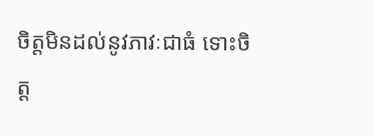ចិត្តមិនដល់នូវភាវៈជាធំ ទោះចិត្ត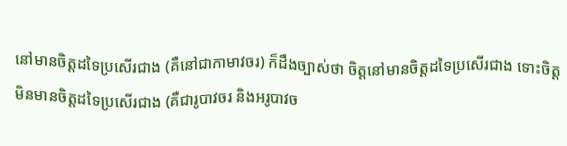នៅមានចិត្តដទៃប្រសើរជាង (គឺនៅជាកាមាវចរ) ក៏ដឹងច្បាស់ថា ចិត្តនៅមានចិត្តដទៃប្រសើរជាង ទោះចិត្តមិនមានចិត្តដទៃប្រសើរជាង (គឺជារូបាវចរ និងអរូបាវច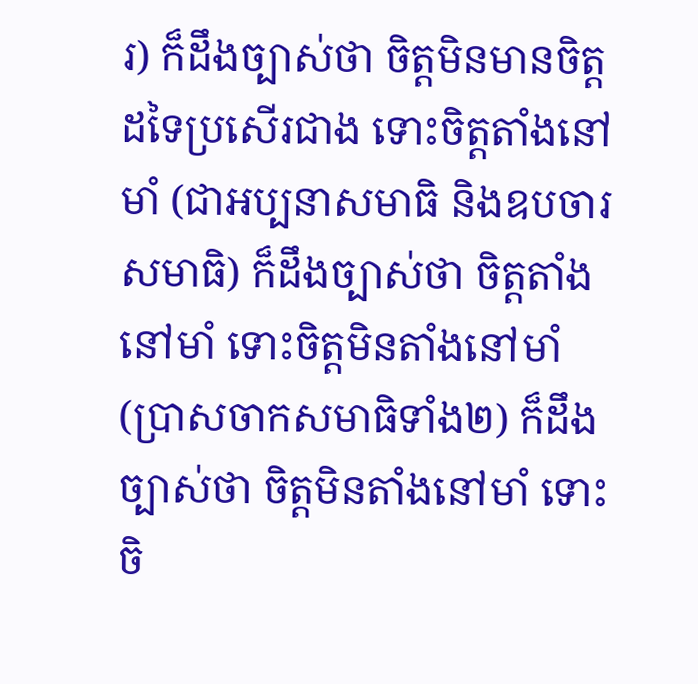រ) ក៏ដឹងច្បាស់ថា ចិត្តមិនមានចិត្តដទៃប្រសើរជាង ទោះចិត្តតាំងនៅមាំ (ជាអប្បនាសមាធិ និងឧបចារសមាធិ) ក៏ដឹងច្បាស់ថា ចិត្តតាំងនៅមាំ ទោះចិត្តមិនតាំងនៅមាំ (ប្រាសចាកសមាធិទាំង២) ក៏ដឹងច្បាស់ថា ចិត្តមិនតាំងនៅមាំ ទោះចិ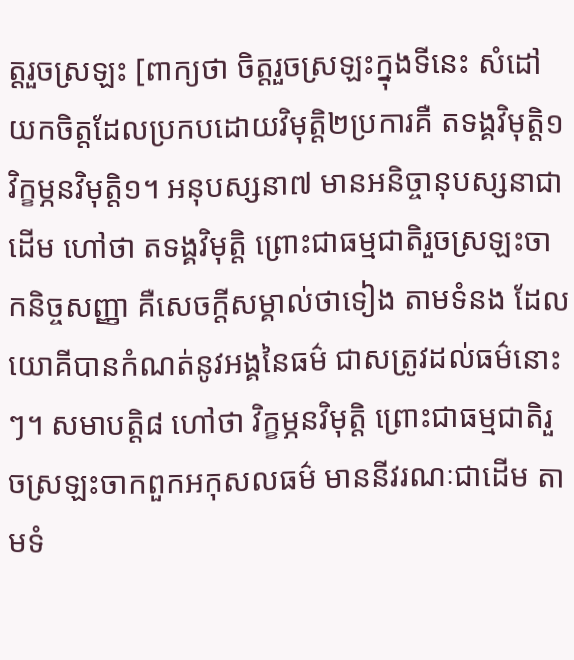ត្តរួចស្រឡះ [ពាក្យថា ចិត្តរួចស្រឡះក្នុងទីនេះ សំដៅយកចិត្តដែលប្រកបដោយវិមុត្តិ២ប្រការគឺ តទង្គវិមុត្តិ១ វិក្ខម្ភនវិមុត្តិ១។ អនុបស្សនា៧ មានអនិច្ចានុបស្សនាជាដើម ហៅថា តទង្គវិមុត្តិ ព្រោះជាធម្មជាតិរួចស្រឡះចាកនិច្ចសញ្ញា គឺសេចក្តីសម្គាល់ថាទៀង តាមទំនង ដែលយោគីបានកំណត់នូវអង្គនៃធម៌ ជាសត្រូវដល់ធម៌នោះៗ។ សមាបត្តិ៨ ហៅថា វិក្ខម្ភនវិមុត្តិ ព្រោះជាធម្មជាតិរួចស្រឡះចាកពួកអកុសលធម៌ មាននីវរណៈជាដើម តាមទំ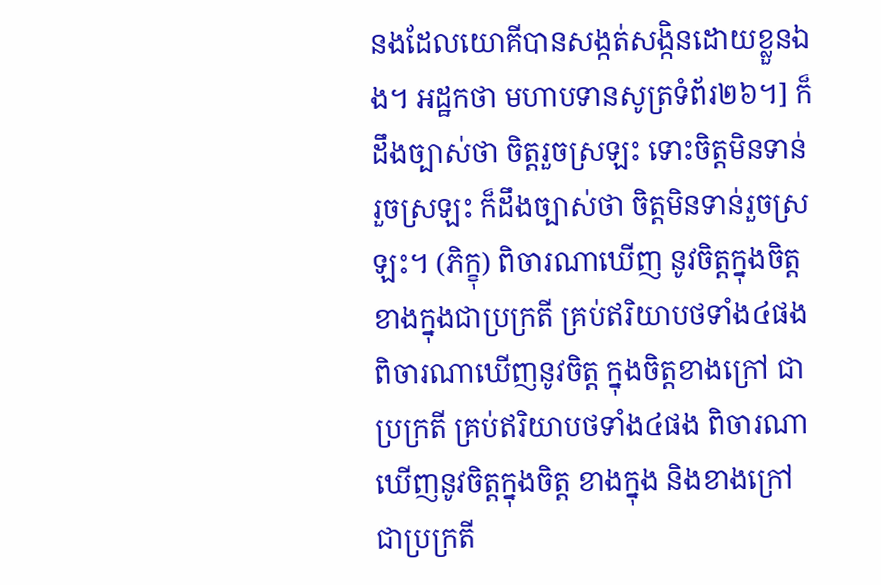នងដែលយោគីបានសង្កត់សង្កិនដោយខ្លួនឯង។ អដ្ឋកថា មហាបទានសូត្រទំព័រ២៦។] ក៏ដឹងច្បាស់ថា ចិត្តរួចស្រឡះ ទោះចិត្តមិនទាន់រួចស្រឡះ ក៏ដឹងច្បាស់ថា ចិត្តមិនទាន់រួចស្រឡះ។ (ភិក្ខុ) ពិចារណាឃើញ នូវចិត្តក្នុងចិត្ត ខាងក្នុងជាប្រក្រតី គ្រប់ឥរិយាបថទាំង៤ផង ពិចារណាឃើញនូវចិត្ត ក្នុងចិត្តខាងក្រៅ ជាប្រក្រតី គ្រប់ឥរិយាបថទាំង៤ផង ពិចារណាឃើញនូវចិត្តក្នុងចិត្ត ខាងក្នុង និងខាងក្រៅ ជាប្រក្រតី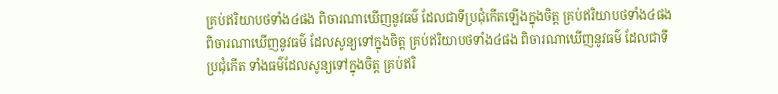គ្រប់ឥរិយាបថទាំង៤ផង ពិចារណាឃើញនូវធម៌ ដែលជាទីប្រជុំកើតឡើងក្នុងចិត្ត គ្រប់ឥរិយាបថទាំង៤ផង ពិចារណាឃើញនូវធម៌ ដែលសូន្យទៅក្នុងចិត្ត គ្រប់ឥរិយាបថទាំង៤ផង ពិចារណាឃើញនូវធម៌ ដែលជាទីប្រជុំកើត ទាំងធម៌ដែលសូន្យទៅក្នុងចិត្ត គ្រប់ឥរិ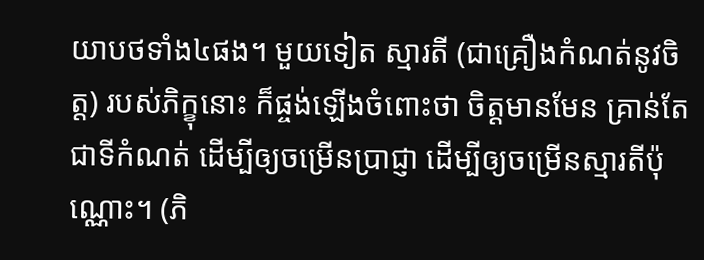យាបថទាំង៤ផង។ មួយទៀត ស្មារតី (ជាគ្រឿងកំណត់នូវចិត្ត) របស់ភិក្ខុនោះ ក៏ផ្ចង់ឡើងចំពោះថា ចិត្តមានមែន គ្រាន់តែជាទីកំណត់ ដើម្បីឲ្យចម្រើនប្រាជ្ញា ដើម្បីឲ្យចម្រើនស្មារតីប៉ុណ្ណោះ។ (ភិ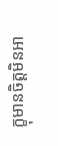ក្ខុមានចិត្តមិនអា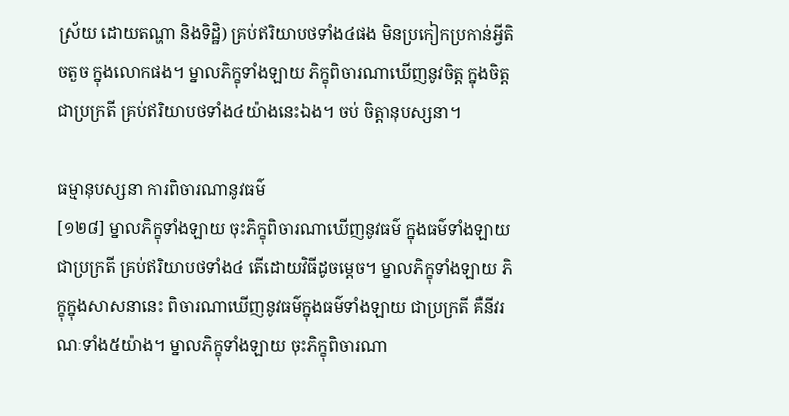ស្រ័យ ដោយតណ្ហា និងទិដ្ឋិ) គ្រប់ឥរិយាបថទាំង៤ផង មិនប្រកៀកប្រកាន់អ្វីតិចតួច ក្នុងលោកផង។ ម្នាលភិក្ខុទាំងឡាយ ភិក្ខុពិចារណាឃើញនូវចិត្ត ក្នុងចិត្តជាប្រក្រតី គ្រប់ឥរិយាបថទាំង៤យ៉ាងនេះឯង។ ចប់ ចិត្តានុបស្សនា។

ធម្មានុបស្សនា ការពិចារណានូវធម៌
[១២៨] ម្នាលភិក្ខុទាំងឡាយ ចុះភិក្ខុពិចារណាឃើញនូវធម៌ ក្នុងធម៌ទាំងឡាយ ជាប្រក្រតី គ្រប់ឥរិយាបថទាំង៤ តើដោយវិធីដូចម្តេច។ ម្នាលភិក្ខុទាំងឡាយ ភិក្ខុក្នុងសាសនានេះ ពិចារណាឃើញនូវធម៌ក្នុងធម៌ទាំងឡាយ ជាប្រក្រតី គឺនីវរណៈទាំង៥យ៉ាង។ ម្នាលភិក្ខុទាំងឡាយ ចុះភិក្ខុពិចារណា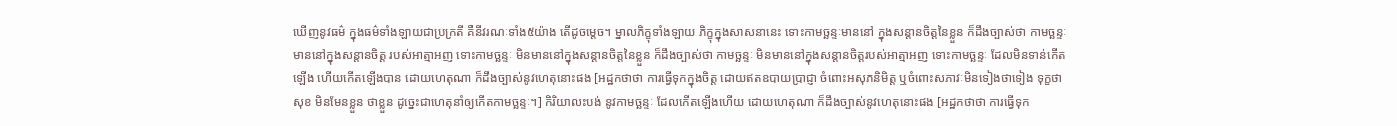ឃើញនូវធម៌ ក្នុងធម៌ទាំងឡាយជាប្រក្រតី គឺនីវរណៈទាំង៥យ៉ាង តើដូចម្តេច។ ម្នាលភិក្ខុទាំងឡាយ ភិក្ខុក្នុងសាសនានេះ ទោះកាមច្ឆន្ទៈមាននៅ ក្នុងសន្តានចិត្តនៃខ្លួន ក៏ដឹងច្បាស់ថា កាមច្ឆន្ទៈមាននៅក្នុងសន្តានចិត្ត របស់អាត្មាអញ ទោះកាមច្ឆន្ទៈ មិនមាននៅក្នុងសន្តានចិត្តនៃខ្លួន ក៏ដឹងច្បាស់ថា កាមច្ឆន្ទៈ មិនមាននៅក្នុងសន្តានចិត្តរបស់អាត្មាអញ ទោះកាមច្ឆន្ទៈ ដែលមិនទាន់កើតឡើង ហើយកើតឡើងបាន ដោយហេតុណា ក៏ដឹងច្បាស់នូវហេតុនោះផង [អដ្ឋកថាថា ការធ្វើទុកក្នុងចិត្ត ដោយឥតឧបាយប្រាជ្ញា ចំពោះអសុភនិមិត្ត ឬចំពោះសភាវៈមិនទៀងថាទៀង ទុក្ខថាសុខ មិនមែនខ្លួន ថាខ្លួន ដូច្នេះជាហេតុនាំឲ្យកើតកាមច្ឆន្ទៈ។] កិរិយាលះបង់ នូវកាមច្ឆន្ទៈ ដែលកើតឡើងហើយ ដោយហេតុណា ក៏ដឹងច្បាស់នូវហេតុនោះផង [អដ្ឋកថាថា ការធ្វើទុក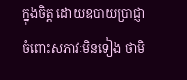ក្នុងចិត្ត ដោយឧបាយប្រាជ្ញា ចំពោះសភាវៈមិនទៀង ថាមិ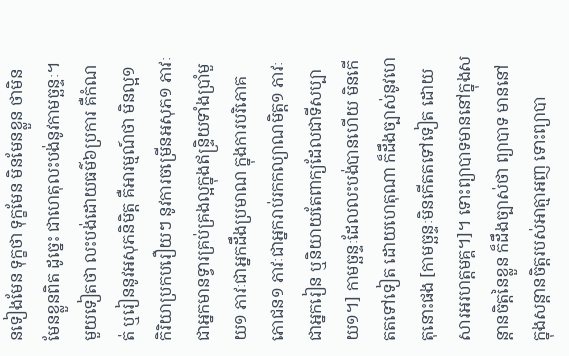នទៀងមែន ទុក្ខថា ទុក្ខមែន មិនមែនខ្លួន ថាមិនមែនខ្លួនពិត ដូច្នេះ ជាហេតុលះបង់នូវកាមច្ឆន្ទៈ។ មួយទៀតថា លះបង់ដោយធម៌៦ប្រការ គឺកំណត់ ឬរៀននូវអសុភនិមិត្ត គឺអារម្មណ៍ថា មិនល្អ១ កិរិយាប្រកបរឿយៗ នូវការចម្រើនអសុភ១ ភាវៈជាអ្នកមានទ្វារគ្រប់គ្រងល្អក្នុងឥន្ទ្រិយទាំងប្រាំមួយ១ ភាវៈជាអ្នកដឹងប្រមាណ ក្នុងការបរិភោគភោជន១ ភាវៈជាអ្នករាប់រកកល្យាណមិត្ត១ ភាវៈជាអ្នករៀន ឬនិយាយតែពាក្យដែលជាទីសប្បាយ១។] កាមច្ឆន្ទៈដែលលះបង់បានហើយ មិនកើតតទៅទៀត ដោយហេតុណា ក៏ដឹងច្បាស់នូវហេតុនោះផង [កាមច្ឆន្ទៈមិនកើតតទៅទៀត ដោយសារអរហត្តមគ្គ។]។ ទោះព្យាបាទមាននៅក្នុងសន្តានចិត្តនៃខ្លួន ក៏ដឹងច្បាស់ថា ព្យាបាទ មាននៅក្នុងសន្តានចិត្តរបស់អាត្មាអញ ទោះព្យាបា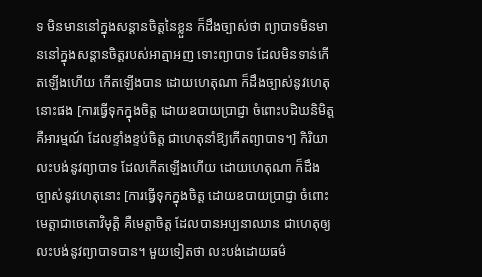ទ មិនមាននៅក្នុងសន្តានចិត្តនៃខ្លួន ក៏ដឹងច្បាស់ថា ព្យាបាទមិនមាននៅក្នុងសន្តានចិត្តរបស់អាត្មាអញ ទោះព្យាបាទ ដែលមិនទាន់កើតឡើងហើយ កើតឡើងបាន ដោយហេតុណា ក៏ដឹងច្បាស់នូវហេតុនោះផង [ការធ្វើទុកក្នុងចិត្ត ដោយឧបាយប្រាជ្ញា ចំពោះបដិឃនិមិត្ត គឺអារម្មណ៍ ដែលខ្ទាំងខ្ទប់ចិត្ត ជាហេតុនាំឱ្យកើតព្យាបាទ។] កិរិយាលះបង់នូវព្យាបាទ ដែលកើតឡើងហើយ ដោយហេតុណា ក៏ដឹងច្បាស់នូវហេតុនោះ [ការធ្វើទុកក្នុងចិត្ត ដោយឧបាយប្រាជ្ញា ចំពោះមេត្តាជាចេតោវិមុត្តិ គឺមេត្តាចិត្ត ដែលបានអប្បនាឈាន ជាហេតុឲ្យលះបង់នូវព្យាបាទបាន។ មួយទៀតថា លះបង់ដោយធម៌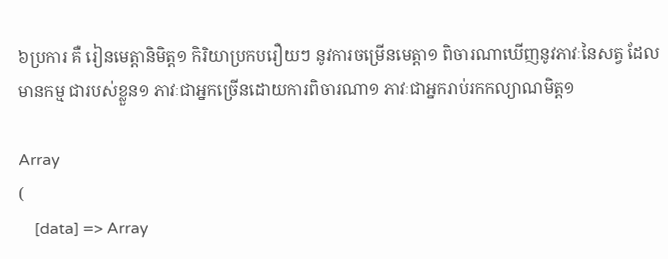៦ប្រការ គឺ រៀនមេត្តានិមិត្ត១ កិរិយាប្រកបរឿយៗ នូវការចម្រើនមេត្តា១ ពិចារណាឃើញនូវភាវៈនៃសត្វ ដែលមានកម្ម ជារបស់ខ្លួន១ ភាវៈជាអ្នកច្រើនដោយការពិចារណា១ ភាវៈជាអ្នករាប់រកកល្យាណមិត្ត១

Array
(
    [data] => Array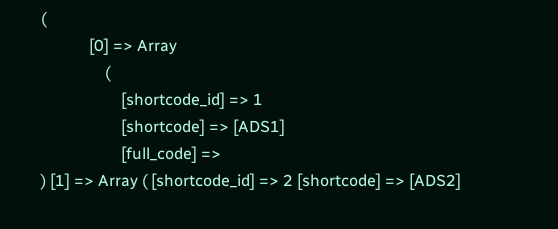(
            [0] => Array
                (
                    [shortcode_id] => 1
                    [shortcode] => [ADS1]
                    [full_code] =>
) [1] => Array ( [shortcode_id] => 2 [shortcode] => [ADS2]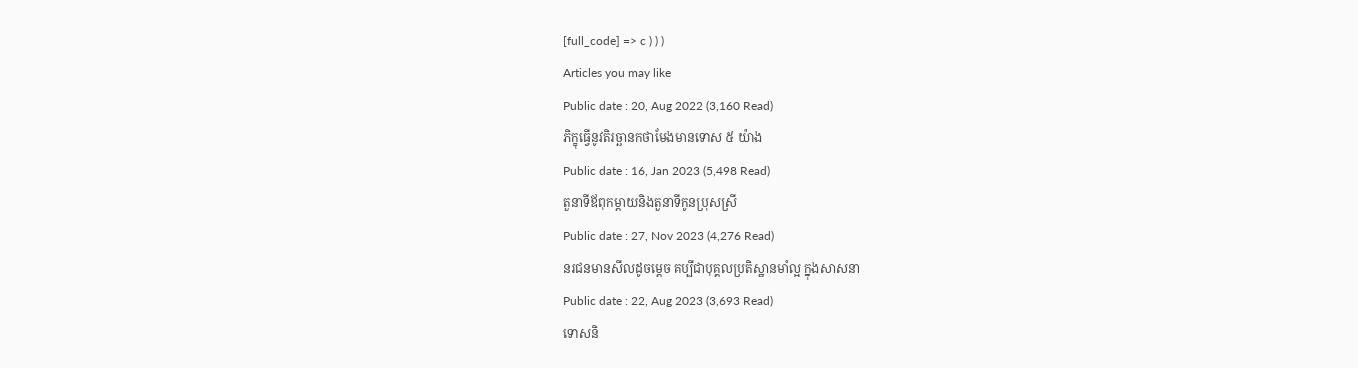[full_code] => c ) ) )
Articles you may like
Public date : 20, Aug 2022 (3,160 Read)
ភិក្ខុធ្វើនូវតិរច្ឆានកថាមែងមានទោស ៥ យ៉ាង
Public date : 16, Jan 2023 (5,498 Read)
តួនាទីឪពុកម្តាយនិងតួនាទីកូនប្រុសស្រី
Public date : 27, Nov 2023 (4,276 Read)
នរជនមានសីលដូចម្តេច គប្បីជាបុគ្គលប្រតិស្ឋានមាំល្អ ក្នុងសាសនា
Public date : 22, Aug 2023 (3,693 Read)
ទោសនិ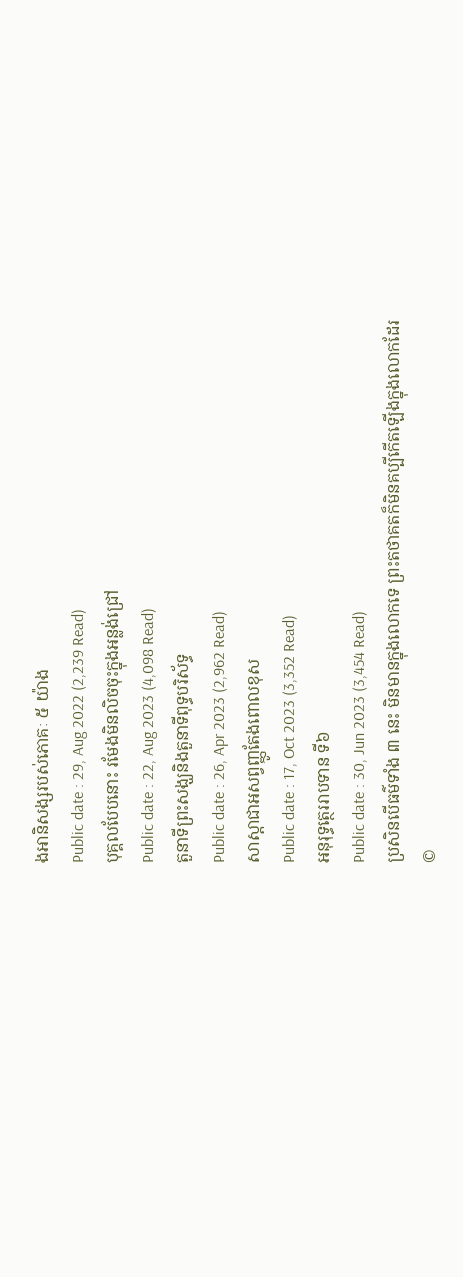ងអានិសង្សរបស់ភោគៈ ៥ យ៉ាង
Public date : 29, Aug 2022 (2,239 Read)
បុគ្គលបែបនោះ រមែងមិនលិចចុះក្នុងអន្លង់ជ្រៅ
Public date : 22, Aug 2023 (4,098 Read)
តួនាទីព្រះសង្ឃនិងតួនាទីពុទ្ធបរិស័ទ្ធ
Public date : 26, Apr 2023 (2,962 Read)
សាស្ដាជាអសព្វញ្ញូតែងពោលខុស
Public date : 17, Oct 2023 (3,352 Read)
អនុរុទ្ធត្ថេររាបទាន ទី៦
Public date : 30, Jun 2023 (3,454 Read)
ប្រសិនបើធម៌ទាំង ៣ នេះ មិនមានក្នុងលោកទេ ព្រះតថាគតក៏មិនគប្បីកើតឡើងក្នុងលោកដែរ
©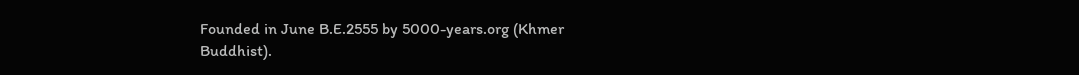Founded in June B.E.2555 by 5000-years.org (Khmer Buddhist).